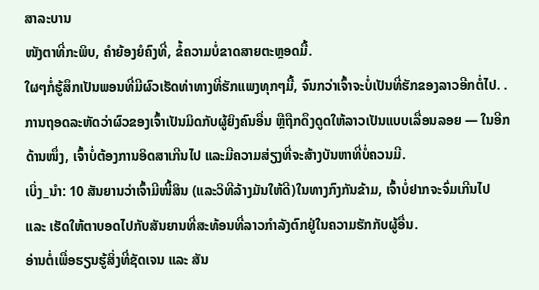ສາລະບານ
ໜັງຕາທີ່ກະພິບ, ຄຳຍ້ອງຍໍຄົງທີ່, ຂໍ້ຄວາມບໍ່ຂາດສາຍຕະຫຼອດມື້.
ໃຜໆກໍ່ຮູ້ສຶກເປັນພອນທີ່ມີຜົວເຮັດທ່າທາງທີ່ຮັກແພງທຸກໆມື້, ຈົນກວ່າເຈົ້າຈະບໍ່ເປັນທີ່ຮັກຂອງລາວອີກຕໍ່ໄປ. .
ການຖອດລະຫັດວ່າຜົວຂອງເຈົ້າເປັນມິດກັບຜູ້ຍິງຄົນອື່ນ ຫຼືຖືກດຶງດູດໃຫ້ລາວເປັນແບບເລື່ອນລອຍ — ໃນອີກດ້ານໜຶ່ງ, ເຈົ້າບໍ່ຕ້ອງການອິດສາເກີນໄປ ແລະມີຄວາມສ່ຽງທີ່ຈະສ້າງບັນຫາທີ່ບໍ່ຄວນມີ.
ເບິ່ງ_ນຳ: 10 ສັນຍານວ່າເຈົ້າມີໜີ້ສິນ (ແລະວິທີລ້າງມັນໃຫ້ດີ)ໃນທາງກົງກັນຂ້າມ, ເຈົ້າບໍ່ຢາກຈະຈົ່ມເກີນໄປ ແລະ ເຮັດໃຫ້ຕາບອດໄປກັບສັນຍານທີ່ສະທ້ອນທີ່ລາວກຳລັງຕົກຢູ່ໃນຄວາມຮັກກັບຜູ້ອື່ນ.
ອ່ານຕໍ່ເພື່ອຮຽນຮູ້ສິ່ງທີ່ຊັດເຈນ ແລະ ສັນ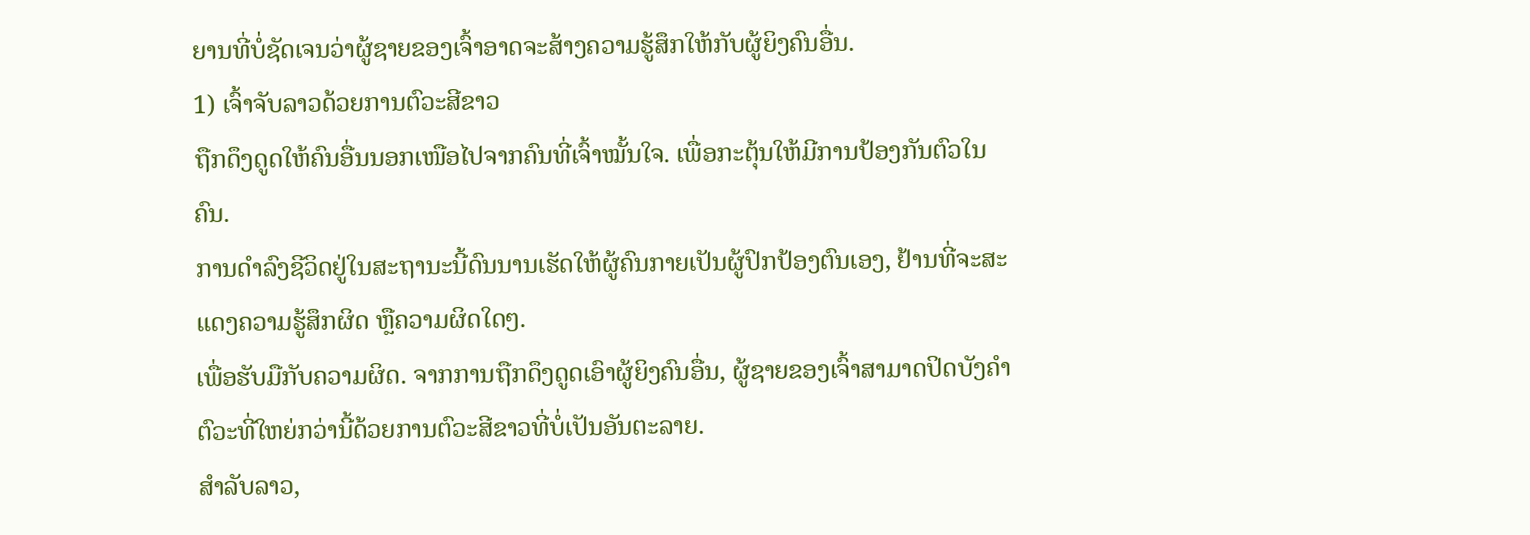ຍານທີ່ບໍ່ຊັດເຈນວ່າຜູ້ຊາຍຂອງເຈົ້າອາດຈະສ້າງຄວາມຮູ້ສຶກໃຫ້ກັບຜູ້ຍິງຄົນອື່ນ.
1) ເຈົ້າຈັບລາວດ້ວຍການຕົວະສີຂາວ
ຖືກດຶງດູດໃຫ້ຄົນອື່ນນອກເໜືອໄປຈາກຄົນທີ່ເຈົ້າໝັ້ນໃຈ. ເພື່ອກະຕຸ້ນໃຫ້ມີການປ້ອງກັນຕົວໃນຄົນ.
ການດໍາລົງຊີວິດຢູ່ໃນສະຖານະນີ້ດົນນານເຮັດໃຫ້ຜູ້ຄົນກາຍເປັນຜູ້ປົກປ້ອງຕົນເອງ, ຢ້ານທີ່ຈະສະແດງຄວາມຮູ້ສຶກຜິດ ຫຼືຄວາມຜິດໃດໆ.
ເພື່ອຮັບມືກັບຄວາມຜິດ. ຈາກການຖືກດຶງດູດເອົາຜູ້ຍິງຄົນອື່ນ, ຜູ້ຊາຍຂອງເຈົ້າສາມາດປິດບັງຄຳຕົວະທີ່ໃຫຍ່ກວ່ານີ້ດ້ວຍການຕົວະສີຂາວທີ່ບໍ່ເປັນອັນຕະລາຍ.
ສຳລັບລາວ,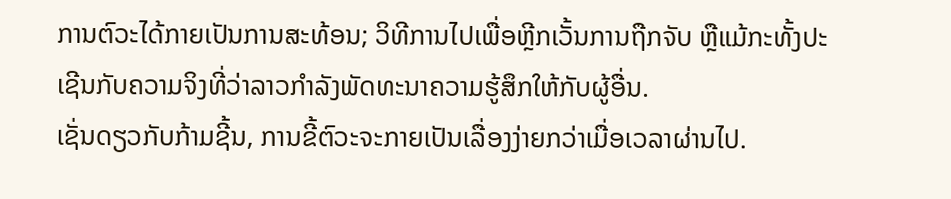ການຕົວະໄດ້ກາຍເປັນການສະທ້ອນ; ວິທີການໄປເພື່ອຫຼີກເວັ້ນການຖືກຈັບ ຫຼືແມ້ກະທັ້ງປະເຊີນກັບຄວາມຈິງທີ່ວ່າລາວກໍາລັງພັດທະນາຄວາມຮູ້ສຶກໃຫ້ກັບຜູ້ອື່ນ.
ເຊັ່ນດຽວກັບກ້າມຊີ້ນ, ການຂີ້ຕົວະຈະກາຍເປັນເລື່ອງງ່າຍກວ່າເມື່ອເວລາຜ່ານໄປ.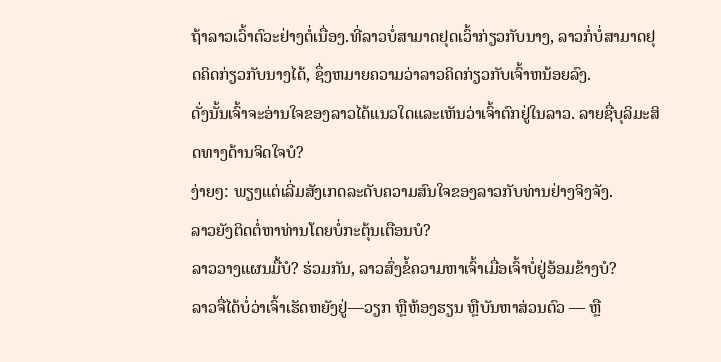ຖ້າລາວເວົ້າຕົວະຢ່າງຕໍ່ເນື່ອງ.ທີ່ລາວບໍ່ສາມາດຢຸດເວົ້າກ່ຽວກັບນາງ, ລາວກໍ່ບໍ່ສາມາດຢຸດຄິດກ່ຽວກັບນາງໄດ້, ຊຶ່ງຫມາຍຄວາມວ່າລາວຄິດກ່ຽວກັບເຈົ້າຫນ້ອຍລົງ.
ດັ່ງນັ້ນເຈົ້າຈະອ່ານໃຈຂອງລາວໄດ້ແນວໃດແລະເຫັນວ່າເຈົ້າຕົກຢູ່ໃນລາວ. ລາຍຊື່ບຸລິມະສິດທາງດ້ານຈິດໃຈບໍ?
ງ່າຍໆ: ພຽງແຕ່ເລີ່ມສັງເກດລະດັບຄວາມສົນໃຈຂອງລາວກັບທ່ານຢ່າງຈິງຈັງ.
ລາວຍັງຕິດຕໍ່ຫາທ່ານໂດຍບໍ່ກະຕຸ້ນເຕືອນບໍ?
ລາວວາງແຜນມື້ບໍ? ຮ່ວມກັນ, ລາວສົ່ງຂໍ້ຄວາມຫາເຈົ້າເມື່ອເຈົ້າບໍ່ຢູ່ອ້ອມຂ້າງບໍ?
ລາວຈື່ໄດ້ບໍ່ວ່າເຈົ້າເຮັດຫຍັງຢູ່—ວຽກ ຫຼືຫ້ອງຮຽນ ຫຼືບັນຫາສ່ວນຕົວ — ຫຼື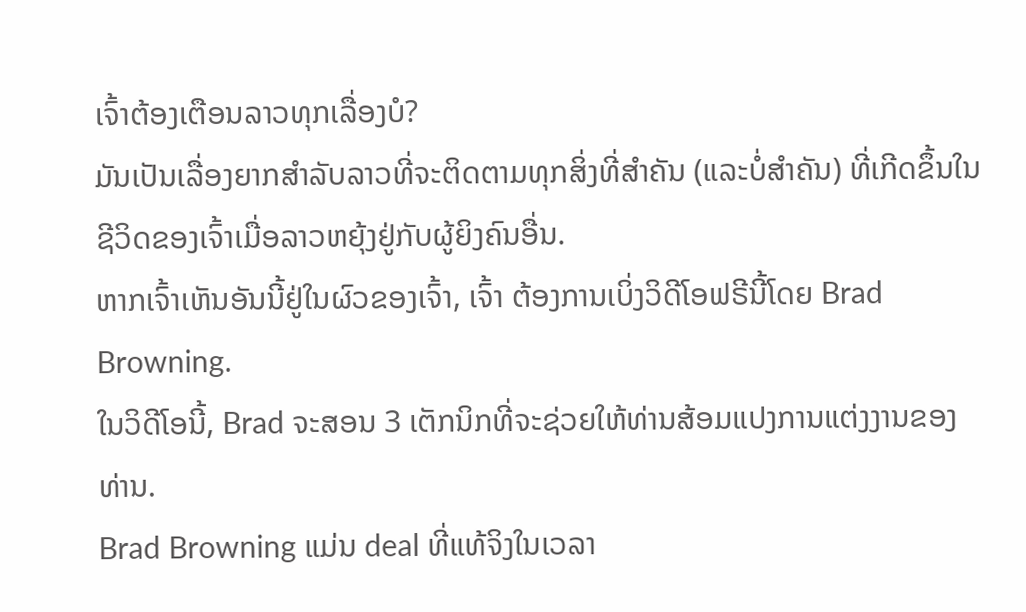ເຈົ້າຕ້ອງເຕືອນລາວທຸກເລື່ອງບໍ?
ມັນເປັນເລື່ອງຍາກສຳລັບລາວທີ່ຈະຕິດຕາມທຸກສິ່ງທີ່ສຳຄັນ (ແລະບໍ່ສຳຄັນ) ທີ່ເກີດຂຶ້ນໃນຊີວິດຂອງເຈົ້າເມື່ອລາວຫຍຸ້ງຢູ່ກັບຜູ້ຍິງຄົນອື່ນ.
ຫາກເຈົ້າເຫັນອັນນີ້ຢູ່ໃນຜົວຂອງເຈົ້າ, ເຈົ້າ ຕ້ອງການເບິ່ງວິດີໂອຟຣີນີ້ໂດຍ Brad Browning.
ໃນວິດີໂອນີ້, Brad ຈະສອນ 3 ເຕັກນິກທີ່ຈະຊ່ວຍໃຫ້ທ່ານສ້ອມແປງການແຕ່ງງານຂອງທ່ານ.
Brad Browning ແມ່ນ deal ທີ່ແທ້ຈິງໃນເວລາ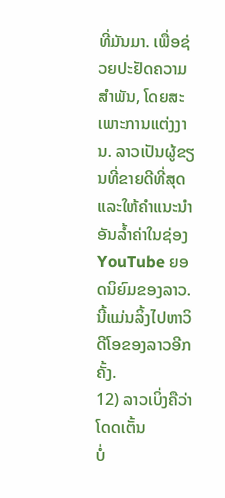ທີ່ມັນມາ. ເພື່ອຊ່ວຍປະຢັດຄວາມສໍາພັນ, ໂດຍສະເພາະການແຕ່ງງານ. ລາວເປັນຜູ້ຂຽນທີ່ຂາຍດີທີ່ສຸດ ແລະໃຫ້ຄຳແນະນຳອັນລ້ຳຄ່າໃນຊ່ອງ YouTube ຍອດນິຍົມຂອງລາວ.
ນີ້ແມ່ນລິ້ງໄປຫາວິດີໂອຂອງລາວອີກຄັ້ງ.
12) ລາວເບິ່ງຄືວ່າໂດດເຕັ້ນ
ບໍ່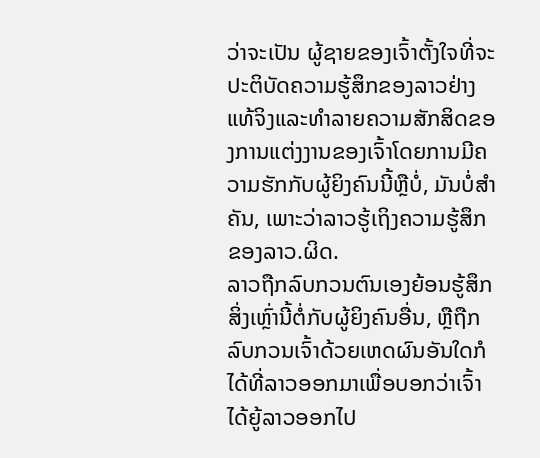ວ່າຈະເປັນ ຜູ້ຊາຍຂອງເຈົ້າຕັ້ງໃຈທີ່ຈະປະຕິບັດຄວາມຮູ້ສຶກຂອງລາວຢ່າງແທ້ຈິງແລະທໍາລາຍຄວາມສັກສິດຂອງການແຕ່ງງານຂອງເຈົ້າໂດຍການມີຄວາມຮັກກັບຜູ້ຍິງຄົນນີ້ຫຼືບໍ່, ມັນບໍ່ສໍາຄັນ, ເພາະວ່າລາວຮູ້ເຖິງຄວາມຮູ້ສຶກຂອງລາວ.ຜິດ.
ລາວຖືກລົບກວນຕົນເອງຍ້ອນຮູ້ສຶກສິ່ງເຫຼົ່ານີ້ຕໍ່ກັບຜູ້ຍິງຄົນອື່ນ, ຫຼືຖືກລົບກວນເຈົ້າດ້ວຍເຫດຜົນອັນໃດກໍໄດ້ທີ່ລາວອອກມາເພື່ອບອກວ່າເຈົ້າໄດ້ຍູ້ລາວອອກໄປ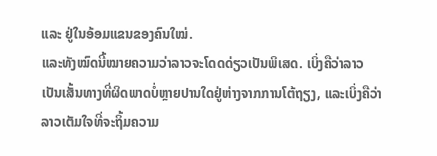ແລະ ຢູ່ໃນອ້ອມແຂນຂອງຄົນໃໝ່.
ແລະທັງໝົດນີ້ໝາຍຄວາມວ່າລາວຈະໂດດດ່ຽວເປັນພິເສດ. ເບິ່ງຄືວ່າລາວເປັນເສັ້ນທາງທີ່ຜິດພາດບໍ່ຫຼາຍປານໃດຢູ່ຫ່າງຈາກການໂຕ້ຖຽງ, ແລະເບິ່ງຄືວ່າລາວເຕັມໃຈທີ່ຈະຖິ້ມຄວາມ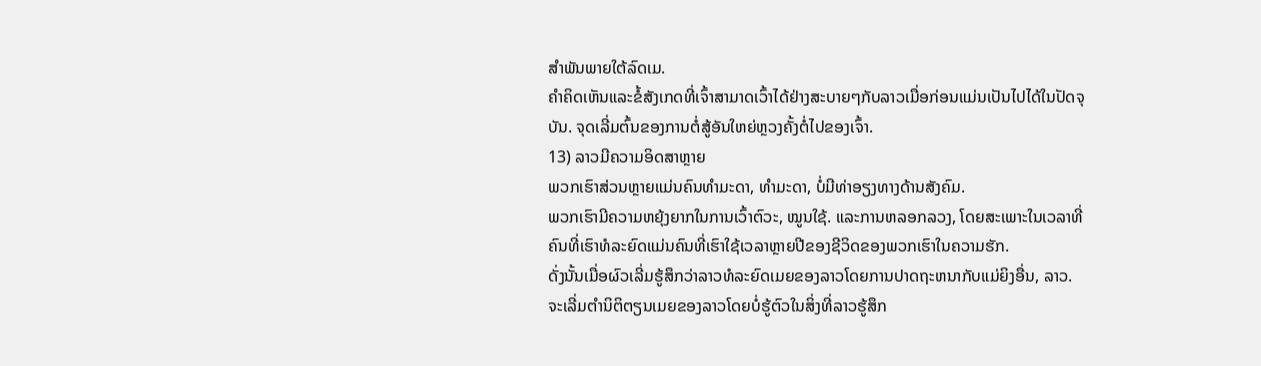ສໍາພັນພາຍໃຕ້ລົດເມ.
ຄໍາຄິດເຫັນແລະຂໍ້ສັງເກດທີ່ເຈົ້າສາມາດເວົ້າໄດ້ຢ່າງສະບາຍໆກັບລາວເມື່ອກ່ອນແມ່ນເປັນໄປໄດ້ໃນປັດຈຸບັນ. ຈຸດເລີ່ມຕົ້ນຂອງການຕໍ່ສູ້ອັນໃຫຍ່ຫຼວງຄັ້ງຕໍ່ໄປຂອງເຈົ້າ.
13) ລາວມີຄວາມອິດສາຫຼາຍ
ພວກເຮົາສ່ວນຫຼາຍແມ່ນຄົນທຳມະດາ, ທຳມະດາ, ບໍ່ມີທ່າອຽງທາງດ້ານສັງຄົມ.
ພວກເຮົາມີຄວາມຫຍຸ້ງຍາກໃນການເວົ້າຕົວະ, ໝູນໃຊ້. ແລະການຫລອກລວງ, ໂດຍສະເພາະໃນເວລາທີ່ຄົນທີ່ເຮົາທໍລະຍົດແມ່ນຄົນທີ່ເຮົາໃຊ້ເວລາຫຼາຍປີຂອງຊີວິດຂອງພວກເຮົາໃນຄວາມຮັກ.
ດັ່ງນັ້ນເມື່ອຜົວເລີ່ມຮູ້ສຶກວ່າລາວທໍລະຍົດເມຍຂອງລາວໂດຍການປາດຖະຫນາກັບແມ່ຍິງອື່ນ, ລາວ. ຈະເລີ່ມຕໍານິຕິຕຽນເມຍຂອງລາວໂດຍບໍ່ຮູ້ຕົວໃນສິ່ງທີ່ລາວຮູ້ສຶກ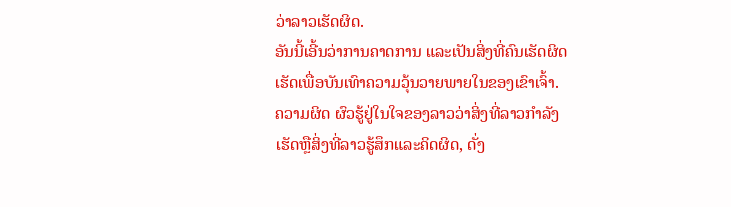ວ່າລາວເຮັດຜິດ.
ອັນນີ້ເອີ້ນວ່າການຄາດການ ແລະເປັນສິ່ງທີ່ຄົນເຮັດຜິດເຮັດເພື່ອບັນເທົາຄວາມວຸ້ນວາຍພາຍໃນຂອງເຂົາເຈົ້າ.
ຄວາມຜິດ ຜົວຮູ້ຢູ່ໃນໃຈຂອງລາວວ່າສິ່ງທີ່ລາວກໍາລັງເຮັດຫຼືສິ່ງທີ່ລາວຮູ້ສຶກແລະຄິດຜິດ, ດັ່ງ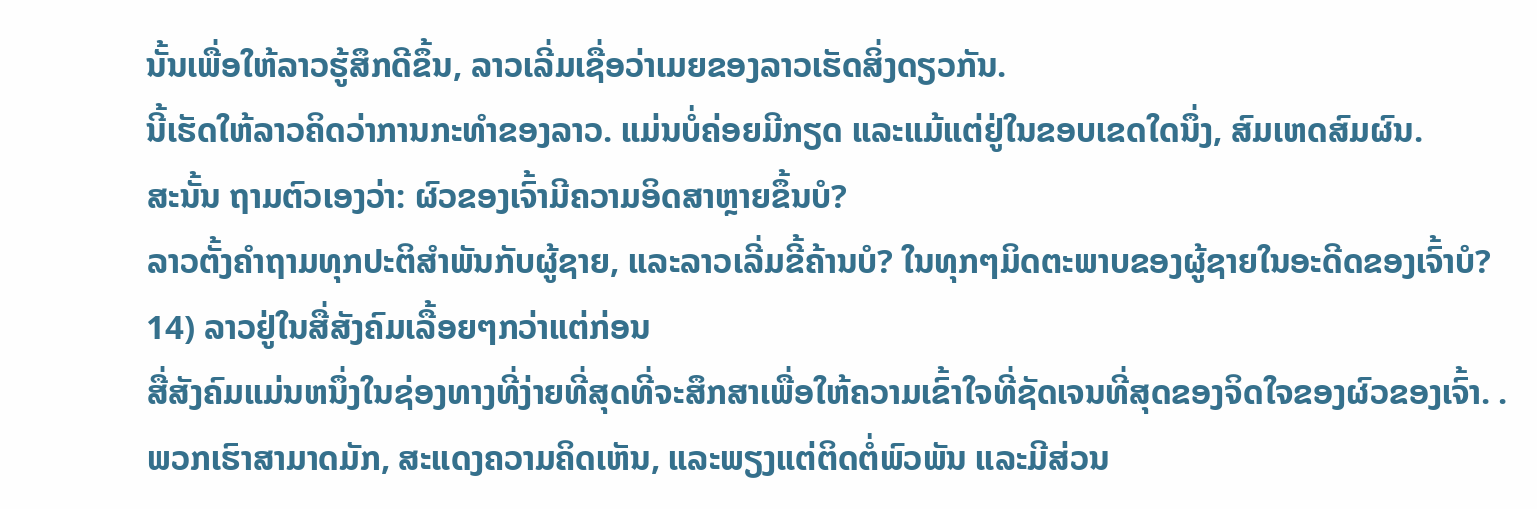ນັ້ນເພື່ອໃຫ້ລາວຮູ້ສຶກດີຂຶ້ນ, ລາວເລີ່ມເຊື່ອວ່າເມຍຂອງລາວເຮັດສິ່ງດຽວກັນ.
ນີ້ເຮັດໃຫ້ລາວຄິດວ່າການກະທໍາຂອງລາວ. ແມ່ນບໍ່ຄ່ອຍມີກຽດ ແລະແມ້ແຕ່ຢູ່ໃນຂອບເຂດໃດນຶ່ງ, ສົມເຫດສົມຜົນ.
ສະນັ້ນ ຖາມຕົວເອງວ່າ: ຜົວຂອງເຈົ້າມີຄວາມອິດສາຫຼາຍຂຶ້ນບໍ?
ລາວຕັ້ງຄໍາຖາມທຸກປະຕິສໍາພັນກັບຜູ້ຊາຍ, ແລະລາວເລີ່ມຂີ້ຄ້ານບໍ? ໃນທຸກໆມິດຕະພາບຂອງຜູ້ຊາຍໃນອະດີດຂອງເຈົ້າບໍ?
14) ລາວຢູ່ໃນສື່ສັງຄົມເລື້ອຍໆກວ່າແຕ່ກ່ອນ
ສື່ສັງຄົມແມ່ນຫນຶ່ງໃນຊ່ອງທາງທີ່ງ່າຍທີ່ສຸດທີ່ຈະສຶກສາເພື່ອໃຫ້ຄວາມເຂົ້າໃຈທີ່ຊັດເຈນທີ່ສຸດຂອງຈິດໃຈຂອງຜົວຂອງເຈົ້າ. .
ພວກເຮົາສາມາດມັກ, ສະແດງຄວາມຄິດເຫັນ, ແລະພຽງແຕ່ຕິດຕໍ່ພົວພັນ ແລະມີສ່ວນ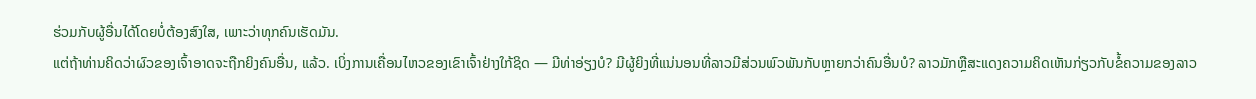ຮ່ວມກັບຜູ້ອື່ນໄດ້ໂດຍບໍ່ຕ້ອງສົງໃສ, ເພາະວ່າທຸກຄົນເຮັດມັນ.
ແຕ່ຖ້າທ່ານຄິດວ່າຜົວຂອງເຈົ້າອາດຈະຖືກຍິງຄົນອື່ນ, ແລ້ວ. ເບິ່ງການເຄື່ອນໄຫວຂອງເຂົາເຈົ້າຢ່າງໃກ້ຊິດ — ມີທ່າອ່ຽງບໍ? ມີຜູ້ຍິງທີ່ແນ່ນອນທີ່ລາວມີສ່ວນພົວພັນກັບຫຼາຍກວ່າຄົນອື່ນບໍ? ລາວມັກຫຼືສະແດງຄວາມຄິດເຫັນກ່ຽວກັບຂໍ້ຄວາມຂອງລາວ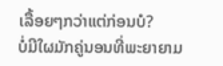ເລື້ອຍໆກວ່າແຕ່ກ່ອນບໍ?
ບໍ່ມີໃຜມັກຄູ່ນອນທີ່ພະຍາຍາມ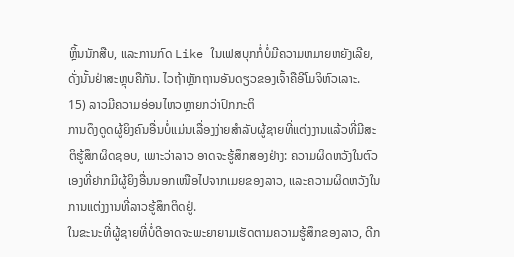ຫຼິ້ນນັກສືບ, ແລະການກົດ Like ໃນເຟສບຸກກໍ່ບໍ່ມີຄວາມຫມາຍຫຍັງເລີຍ, ດັ່ງນັ້ນຢ່າສະຫຼຸບຄືກັນ. ໄວຖ້າຫຼັກຖານອັນດຽວຂອງເຈົ້າຄືອີໂມຈິຫົວເລາະ.
15) ລາວມີຄວາມອ່ອນໄຫວຫຼາຍກວ່າປົກກະຕິ
ການດຶງດູດຜູ້ຍິງຄົນອື່ນບໍ່ແມ່ນເລື່ອງງ່າຍສຳລັບຜູ້ຊາຍທີ່ແຕ່ງງານແລ້ວທີ່ມີສະຕິຮູ້ສຶກຜິດຊອບ, ເພາະວ່າລາວ ອາດຈະຮູ້ສຶກສອງຢ່າງ: ຄວາມຜິດຫວັງໃນຕົວເອງທີ່ຢາກມີຜູ້ຍິງອື່ນນອກເໜືອໄປຈາກເມຍຂອງລາວ, ແລະຄວາມຜິດຫວັງໃນການແຕ່ງງານທີ່ລາວຮູ້ສຶກຕິດຢູ່.
ໃນຂະນະທີ່ຜູ້ຊາຍທີ່ບໍ່ດີອາດຈະພະຍາຍາມເຮັດຕາມຄວາມຮູ້ສຶກຂອງລາວ, ດີກ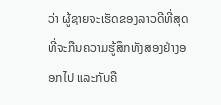ວ່າ ຜູ້ຊາຍຈະເຮັດຂອງລາວດີທີ່ສຸດທີ່ຈະກືນຄວາມຮູ້ສຶກທັງສອງຢ່າງອອກໄປ ແລະກັບຄື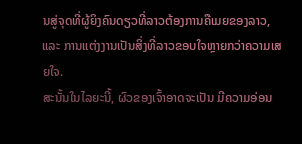ນສູ່ຈຸດທີ່ຜູ້ຍິງຄົນດຽວທີ່ລາວຕ້ອງການຄືເມຍຂອງລາວ, ແລະ ການແຕ່ງງານເປັນສິ່ງທີ່ລາວຂອບໃຈຫຼາຍກວ່າຄວາມເສຍໃຈ.
ສະນັ້ນໃນໄລຍະນີ້, ຜົວຂອງເຈົ້າອາດຈະເປັນ ມີຄວາມອ່ອນ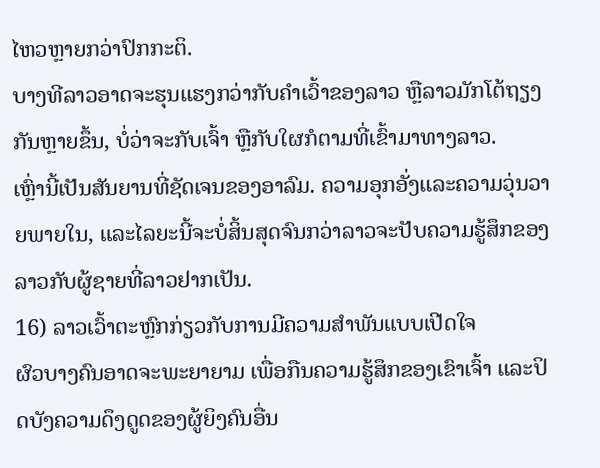ໄຫວຫຼາຍກວ່າປົກກະຕິ.
ບາງທີລາວອາດຈະຮຸນແຮງກວ່າກັບຄໍາເວົ້າຂອງລາວ ຫຼືລາວມັກໂຕ້ຖຽງກັນຫຼາຍຂຶ້ນ, ບໍ່ວ່າຈະກັບເຈົ້າ ຫຼືກັບໃຜກໍຕາມທີ່ເຂົ້າມາທາງລາວ.
ເຫຼົ່ານີ້ເປັນສັນຍານທີ່ຊັດເຈນຂອງອາລົມ. ຄວາມອຸກອັ່ງແລະຄວາມວຸ່ນວາຍພາຍໃນ, ແລະໄລຍະນີ້ຈະບໍ່ສິ້ນສຸດຈົນກວ່າລາວຈະປັບຄວາມຮູ້ສຶກຂອງລາວກັບຜູ້ຊາຍທີ່ລາວຢາກເປັນ.
16) ລາວເວົ້າຕະຫຼົກກ່ຽວກັບການມີຄວາມສໍາພັນແບບເປີດໃຈ
ຜົວບາງຄົນອາດຈະພະຍາຍາມ ເພື່ອກືນຄວາມຮູ້ສຶກຂອງເຂົາເຈົ້າ ແລະປິດບັງຄວາມດຶງດູດຂອງຜູ້ຍິງຄົນອື່ນ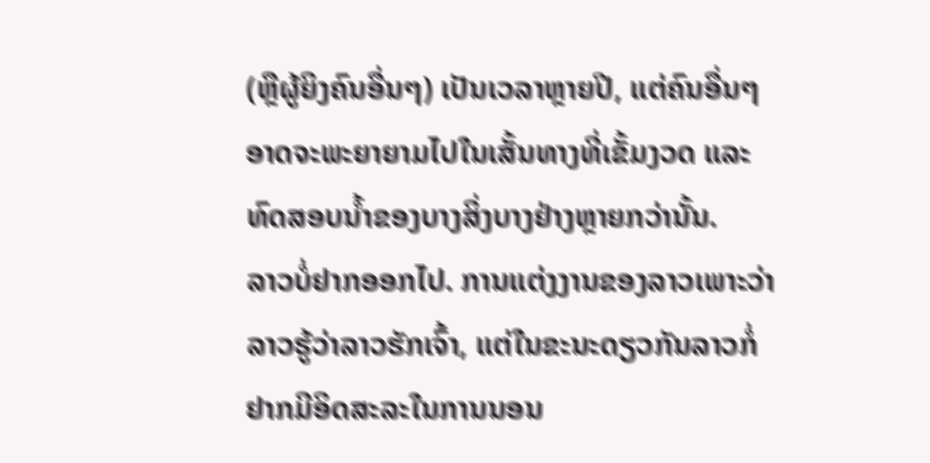(ຫຼືຜູ້ຍິງຄົນອື່ນໆ) ເປັນເວລາຫຼາຍປີ, ແຕ່ຄົນອື່ນໆອາດຈະພະຍາຍາມໄປໃນເສັ້ນທາງທີ່ເຂັ້ມງວດ ແລະທົດສອບນ້ຳຂອງບາງສິ່ງບາງຢ່າງຫຼາຍກວ່ານັ້ນ.
ລາວບໍ່ຢາກອອກໄປ. ການແຕ່ງງານຂອງລາວເພາະວ່າລາວຮູ້ວ່າລາວຮັກເຈົ້າ, ແຕ່ໃນຂະນະດຽວກັນລາວກໍ່ຢາກມີອິດສະລະໃນການນອນ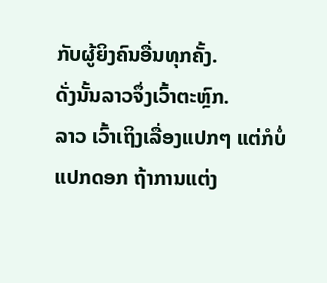ກັບຜູ້ຍິງຄົນອື່ນທຸກຄັ້ງ.
ດັ່ງນັ້ນລາວຈຶ່ງເວົ້າຕະຫຼົກ.
ລາວ ເວົ້າເຖິງເລື່ອງແປກໆ ແຕ່ກໍບໍ່ແປກດອກ ຖ້າການແຕ່ງ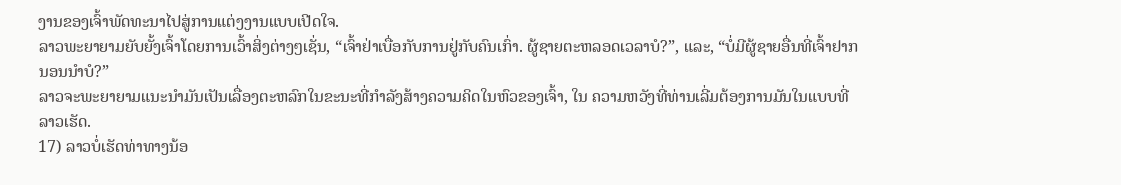ງານຂອງເຈົ້າພັດທະນາໄປສູ່ການແຕ່ງງານແບບເປີດໃຈ.
ລາວພະຍາຍາມຍັບຍັ້ງເຈົ້າໂດຍການເວົ້າສິ່ງຕ່າງໆເຊັ່ນ, “ເຈົ້າຢ່າເບື່ອກັບການຢູ່ກັບຄົນເກົ່າ. ຜູ້ຊາຍຕະຫລອດເວລາບໍ?”, ແລະ, “ບໍ່ມີຜູ້ຊາຍອື່ນທີ່ເຈົ້າຢາກນອນນຳບໍ?”
ລາວຈະພະຍາຍາມແນະນຳມັນເປັນເລື່ອງຕະຫລົກໃນຂະນະທີ່ກຳລັງສ້າງຄວາມຄິດໃນຫົວຂອງເຈົ້າ, ໃນ ຄວາມຫວັງທີ່ທ່ານເລີ່ມຕ້ອງການມັນໃນແບບທີ່ລາວເຮັດ.
17) ລາວບໍ່ເຮັດທ່າທາງນ້ອ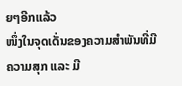ຍໆອີກແລ້ວ
ໜຶ່ງໃນຈຸດເດັ່ນຂອງຄວາມສຳພັນທີ່ມີຄວາມສຸກ ແລະ ມີ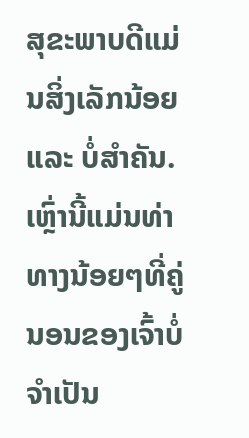ສຸຂະພາບດີແມ່ນສິ່ງເລັກນ້ອຍ ແລະ ບໍ່ສຳຄັນ.
ເຫຼົ່ານີ້ແມ່ນທ່າທາງນ້ອຍໆທີ່ຄູ່ນອນຂອງເຈົ້າບໍ່ຈຳເປັນ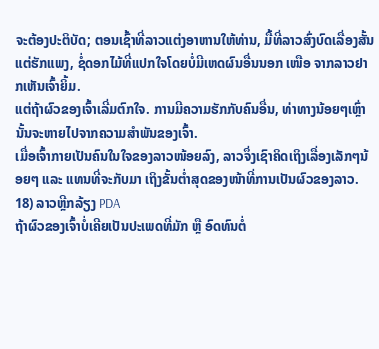ຈະຕ້ອງປະຕິບັດ; ຕອນເຊົ້າທີ່ລາວແຕ່ງອາຫານໃຫ້ທ່ານ, ມື້ທີ່ລາວສົ່ງບົດເລື່ອງສັ້ນແຕ່ຮັກແພງ, ຊໍ່ດອກໄມ້ທີ່ແປກໃຈໂດຍບໍ່ມີເຫດຜົນອື່ນນອກ ເໜືອ ຈາກລາວຢາກເຫັນເຈົ້າຍິ້ມ.
ແຕ່ຖ້າຜົວຂອງເຈົ້າເລີ່ມຕົກໃຈ. ການມີຄວາມຮັກກັບຄົນອື່ນ, ທ່າທາງນ້ອຍໆເຫຼົ່ານັ້ນຈະຫາຍໄປຈາກຄວາມສຳພັນຂອງເຈົ້າ.
ເມື່ອເຈົ້າກາຍເປັນຄົນໃນໃຈຂອງລາວໜ້ອຍລົງ, ລາວຈຶ່ງເຊົາຄິດເຖິງເລື່ອງເລັກໆນ້ອຍໆ ແລະ ແທນທີ່ຈະກັບມາ ເຖິງຂັ້ນຕໍ່າສຸດຂອງໜ້າທີ່ການເປັນຜົວຂອງລາວ.
18) ລາວຫຼີກລ້ຽງ PDA
ຖ້າຜົວຂອງເຈົ້າບໍ່ເຄີຍເປັນປະເພດທີ່ມັກ ຫຼື ອົດທົນຕໍ່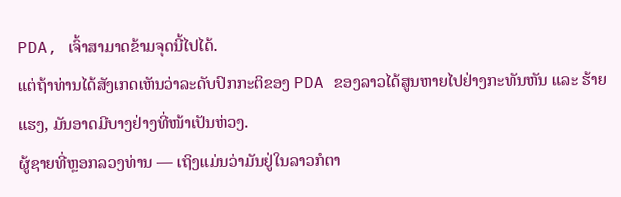PDA, ເຈົ້າສາມາດຂ້າມຈຸດນີ້ໄປໄດ້.
ແຕ່ຖ້າທ່ານໄດ້ສັງເກດເຫັນວ່າລະດັບປົກກະຕິຂອງ PDA ຂອງລາວໄດ້ສູນຫາຍໄປຢ່າງກະທັນຫັນ ແລະ ຮ້າຍແຮງ, ມັນອາດມີບາງຢ່າງທີ່ໜ້າເປັນຫ່ວງ.
ຜູ້ຊາຍທີ່ຫຼອກລວງທ່ານ — ເຖິງແມ່ນວ່າມັນຢູ່ໃນລາວກໍຕາ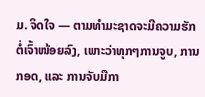ມ. ຈິດໃຈ — ຕາມທໍາມະຊາດຈະມີຄວາມຮັກຕໍ່ເຈົ້າໜ້ອຍລົງ, ເພາະວ່າທຸກໆການຈູບ, ການກອດ, ແລະ ການຈັບມືກາ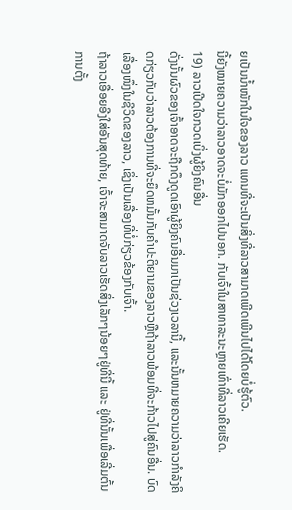ຍເປັນນໍ້າໜັກໃນໃຈຂອງລາວ ແທນທີ່ຈະເປັນສິ່ງທີ່ລາວສາມາດເພີດເພີນໄປໄດ້ໂດຍບໍ່ຮູ້ຕົວ.
ນີ້ຍັງໝາຍຄວາມວ່າລາວອາດຈະບໍ່ມັກອອກໄປນອກ. ກັບເຈົ້າໃນສາທາລະນະຫຼາຍເທົ່າທີ່ລາວເຄີຍເຮັດ.
19) ລາວເປີດໃຈກວດເບິ່ງຜູ້ຍິງຄົນອື່ນ
ດັ່ງນັ້ນຜົວຂອງເຈົ້າອາດຈະຖືກດຶງດູດເອົາຜູ້ຍິງຄົນອື່ນມາເປັນຊ່ວງເວລານີ້, ແລະນັ້ນຫມາຍຄວາມວ່າລາວກໍາລັງຄິດກ່ຽວກັບວ່າລາວຕ້ອງການທີ່ຈະຍຶດຫມັ້ນກັບຄໍາປະຕິຍານຂອງລາວຫຼືຖ້າລາວພ້ອມທີ່ຈະກ້າວໄປສູ່ຄົນອື່ນ. ບົດເລື່ອງໜຶ່ງໃນຊີວິດຂອງລາວ, ເຊິ່ງເປັນເລື່ອງທີ່ບໍ່ກ່ຽວຂ້ອງກັບເຈົ້າ.
ຖ້າລາວເອື່ອຍອີງໃສ່ອັນສຸດທ້າຍ, ເຈົ້າຈະສາມາດຈັບລາວເຮັດສິ່ງເລັກໆນ້ອຍໆຢູ່ທີ່ນີ້ ແລະ ຢູ່ທີ່ນັ້ນເພື່ອເລີ່ມຕົ້ນການຕັ້ງ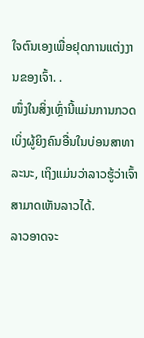ໃຈຕົນເອງເພື່ອຢຸດການແຕ່ງງານຂອງເຈົ້າ. .
ໜຶ່ງໃນສິ່ງເຫຼົ່ານີ້ແມ່ນການກວດເບິ່ງຜູ້ຍິງຄົນອື່ນໃນບ່ອນສາທາລະນະ, ເຖິງແມ່ນວ່າລາວຮູ້ວ່າເຈົ້າສາມາດເຫັນລາວໄດ້.
ລາວອາດຈະ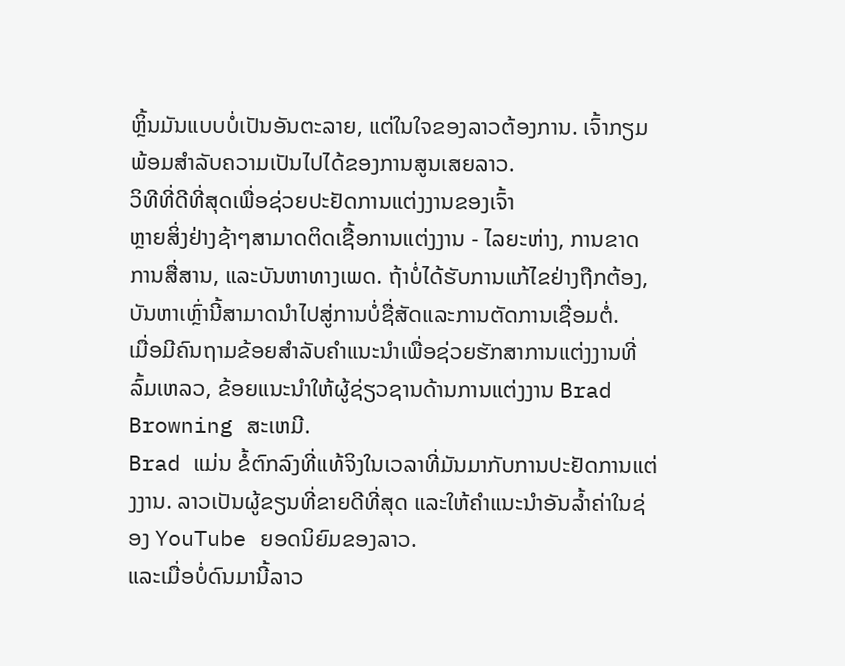ຫຼິ້ນມັນແບບບໍ່ເປັນອັນຕະລາຍ, ແຕ່ໃນໃຈຂອງລາວຕ້ອງການ. ເຈົ້າກຽມພ້ອມສໍາລັບຄວາມເປັນໄປໄດ້ຂອງການສູນເສຍລາວ.
ວິທີທີ່ດີທີ່ສຸດເພື່ອຊ່ວຍປະຢັດການແຕ່ງງານຂອງເຈົ້າ
ຫຼາຍສິ່ງຢ່າງຊ້າໆສາມາດຕິດເຊື້ອການແຕ່ງງານ - ໄລຍະຫ່າງ, ການຂາດການສື່ສານ, ແລະບັນຫາທາງເພດ. ຖ້າບໍ່ໄດ້ຮັບການແກ້ໄຂຢ່າງຖືກຕ້ອງ, ບັນຫາເຫຼົ່ານີ້ສາມາດນໍາໄປສູ່ການບໍ່ຊື່ສັດແລະການຕັດການເຊື່ອມຕໍ່.
ເມື່ອມີຄົນຖາມຂ້ອຍສໍາລັບຄໍາແນະນໍາເພື່ອຊ່ວຍຮັກສາການແຕ່ງງານທີ່ລົ້ມເຫລວ, ຂ້ອຍແນະນໍາໃຫ້ຜູ້ຊ່ຽວຊານດ້ານການແຕ່ງງານ Brad Browning ສະເຫມີ.
Brad ແມ່ນ ຂໍ້ຕົກລົງທີ່ແທ້ຈິງໃນເວລາທີ່ມັນມາກັບການປະຢັດການແຕ່ງງານ. ລາວເປັນຜູ້ຂຽນທີ່ຂາຍດີທີ່ສຸດ ແລະໃຫ້ຄຳແນະນຳອັນລ້ຳຄ່າໃນຊ່ອງ YouTube ຍອດນິຍົມຂອງລາວ.
ແລະເມື່ອບໍ່ດົນມານີ້ລາວ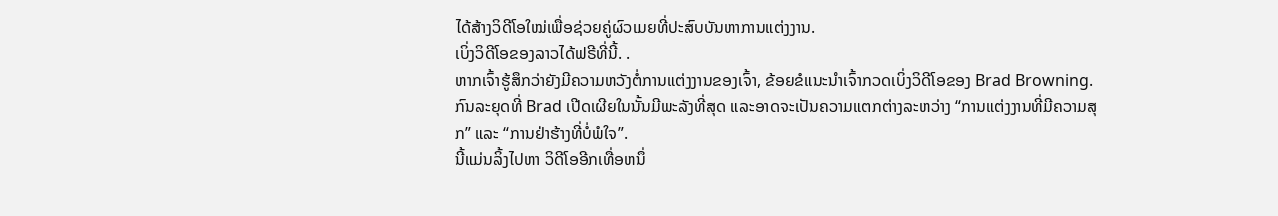ໄດ້ສ້າງວິດີໂອໃໝ່ເພື່ອຊ່ວຍຄູ່ຜົວເມຍທີ່ປະສົບບັນຫາການແຕ່ງງານ.
ເບິ່ງວິດີໂອຂອງລາວໄດ້ຟຣີທີ່ນີ້. .
ຫາກເຈົ້າຮູ້ສຶກວ່າຍັງມີຄວາມຫວັງຕໍ່ການແຕ່ງງານຂອງເຈົ້າ, ຂ້ອຍຂໍແນະນຳເຈົ້າກວດເບິ່ງວິດີໂອຂອງ Brad Browning.
ກົນລະຍຸດທີ່ Brad ເປີດເຜີຍໃນນັ້ນມີພະລັງທີ່ສຸດ ແລະອາດຈະເປັນຄວາມແຕກຕ່າງລະຫວ່າງ “ການແຕ່ງງານທີ່ມີຄວາມສຸກ” ແລະ “ການຢ່າຮ້າງທີ່ບໍ່ພໍໃຈ”.
ນີ້ແມ່ນລິ້ງໄປຫາ ວິດີໂອອີກເທື່ອຫນຶ່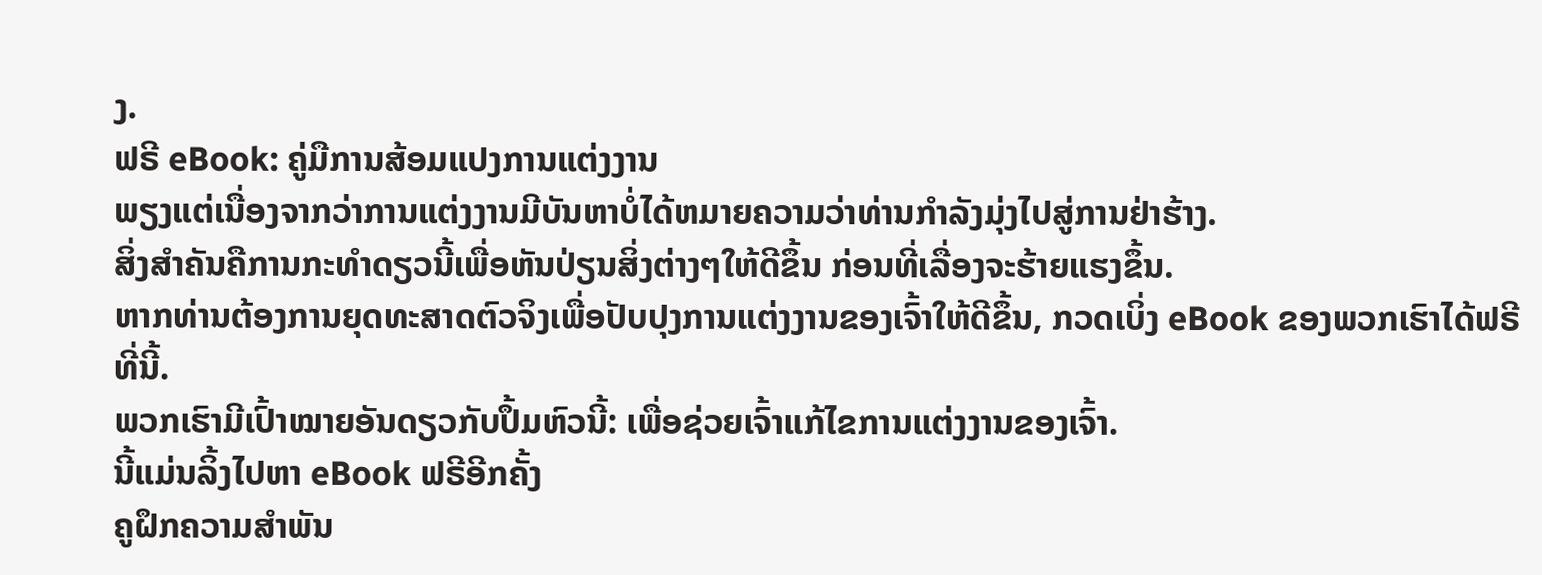ງ.
ຟຣີ eBook: ຄູ່ມືການສ້ອມແປງການແຕ່ງງານ
ພຽງແຕ່ເນື່ອງຈາກວ່າການແຕ່ງງານມີບັນຫາບໍ່ໄດ້ຫມາຍຄວາມວ່າທ່ານກໍາລັງມຸ່ງໄປສູ່ການຢ່າຮ້າງ.
ສິ່ງສຳຄັນຄືການກະທຳດຽວນີ້ເພື່ອຫັນປ່ຽນສິ່ງຕ່າງໆໃຫ້ດີຂຶ້ນ ກ່ອນທີ່ເລື່ອງຈະຮ້າຍແຮງຂຶ້ນ.
ຫາກທ່ານຕ້ອງການຍຸດທະສາດຕົວຈິງເພື່ອປັບປຸງການແຕ່ງງານຂອງເຈົ້າໃຫ້ດີຂຶ້ນ, ກວດເບິ່ງ eBook ຂອງພວກເຮົາໄດ້ຟຣີທີ່ນີ້.
ພວກເຮົາມີເປົ້າໝາຍອັນດຽວກັບປຶ້ມຫົວນີ້: ເພື່ອຊ່ວຍເຈົ້າແກ້ໄຂການແຕ່ງງານຂອງເຈົ້າ.
ນີ້ແມ່ນລິ້ງໄປຫາ eBook ຟຣີອີກຄັ້ງ
ຄູຝຶກຄວາມສຳພັນ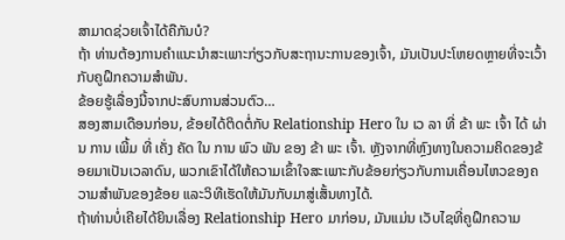ສາມາດຊ່ວຍເຈົ້າໄດ້ຄືກັນບໍ?
ຖ້າ ທ່ານຕ້ອງການຄໍາແນະນໍາສະເພາະກ່ຽວກັບສະຖານະການຂອງເຈົ້າ, ມັນເປັນປະໂຫຍດຫຼາຍທີ່ຈະເວົ້າກັບຄູຝຶກຄວາມສຳພັນ.
ຂ້ອຍຮູ້ເລື່ອງນີ້ຈາກປະສົບການສ່ວນຕົວ…
ສອງສາມເດືອນກ່ອນ, ຂ້ອຍໄດ້ຕິດຕໍ່ກັບ Relationship Hero ໃນ ເວ ລາ ທີ່ ຂ້າ ພະ ເຈົ້າ ໄດ້ ຜ່ານ ການ ເພີ້ມ ທີ່ ເຄັ່ງ ຄັດ ໃນ ການ ພົວ ພັນ ຂອງ ຂ້າ ພະ ເຈົ້າ. ຫຼັງຈາກທີ່ຫຼົງທາງໃນຄວາມຄິດຂອງຂ້ອຍມາເປັນເວລາດົນ, ພວກເຂົາໄດ້ໃຫ້ຄວາມເຂົ້າໃຈສະເພາະກັບຂ້ອຍກ່ຽວກັບການເຄື່ອນໄຫວຂອງຄວາມສຳພັນຂອງຂ້ອຍ ແລະວິທີເຮັດໃຫ້ມັນກັບມາສູ່ເສັ້ນທາງໄດ້.
ຖ້າທ່ານບໍ່ເຄີຍໄດ້ຍິນເລື່ອງ Relationship Hero ມາກ່ອນ, ມັນແມ່ນ ເວັບໄຊທີ່ຄູຝຶກຄວາມ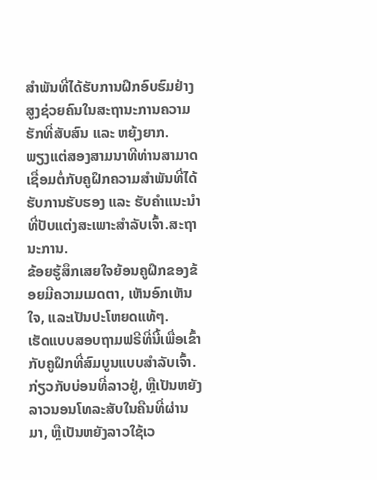ສຳພັນທີ່ໄດ້ຮັບການຝຶກອົບຮົມຢ່າງສູງຊ່ວຍຄົນໃນສະຖານະການຄວາມຮັກທີ່ສັບສົນ ແລະ ຫຍຸ້ງຍາກ.
ພຽງແຕ່ສອງສາມນາທີທ່ານສາມາດເຊື່ອມຕໍ່ກັບຄູຝຶກຄວາມສຳພັນທີ່ໄດ້ຮັບການຮັບຮອງ ແລະ ຮັບຄຳແນະນຳທີ່ປັບແຕ່ງສະເພາະສຳລັບເຈົ້າ.ສະຖານະການ.
ຂ້ອຍຮູ້ສຶກເສຍໃຈຍ້ອນຄູຝຶກຂອງຂ້ອຍມີຄວາມເມດຕາ, ເຫັນອົກເຫັນໃຈ, ແລະເປັນປະໂຫຍດແທ້ໆ.
ເຮັດແບບສອບຖາມຟຣີທີ່ນີ້ເພື່ອເຂົ້າກັບຄູຝຶກທີ່ສົມບູນແບບສຳລັບເຈົ້າ.
ກ່ຽວກັບບ່ອນທີ່ລາວຢູ່, ຫຼືເປັນຫຍັງລາວນອນໂທລະສັບໃນຄືນທີ່ຜ່ານມາ, ຫຼືເປັນຫຍັງລາວໃຊ້ເວ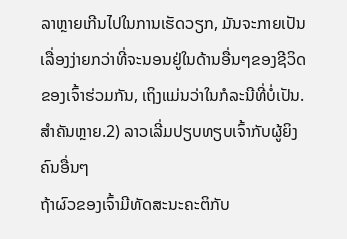ລາຫຼາຍເກີນໄປໃນການເຮັດວຽກ, ມັນຈະກາຍເປັນເລື່ອງງ່າຍກວ່າທີ່ຈະນອນຢູ່ໃນດ້ານອື່ນໆຂອງຊີວິດຂອງເຈົ້າຮ່ວມກັນ, ເຖິງແມ່ນວ່າໃນກໍລະນີທີ່ບໍ່ເປັນ. ສຳຄັນຫຼາຍ.2) ລາວເລີ່ມປຽບທຽບເຈົ້າກັບຜູ້ຍິງຄົນອື່ນໆ
ຖ້າຜົວຂອງເຈົ້າມີທັດສະນະຄະຕິກັບ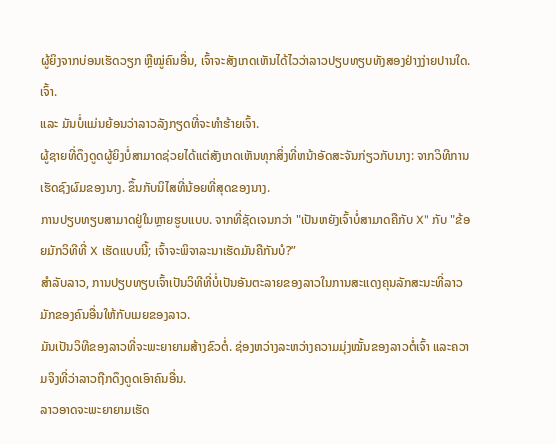ຜູ້ຍິງຈາກບ່ອນເຮັດວຽກ ຫຼືໝູ່ຄົນອື່ນ, ເຈົ້າຈະສັງເກດເຫັນໄດ້ໄວວ່າລາວປຽບທຽບທັງສອງຢ່າງງ່າຍປານໃດ. ເຈົ້າ.
ແລະ ມັນບໍ່ແມ່ນຍ້ອນວ່າລາວລັງກຽດທີ່ຈະທໍາຮ້າຍເຈົ້າ.
ຜູ້ຊາຍທີ່ດຶງດູດຜູ້ຍິງບໍ່ສາມາດຊ່ວຍໄດ້ແຕ່ສັງເກດເຫັນທຸກສິ່ງທີ່ຫນ້າອັດສະຈັນກ່ຽວກັບນາງ: ຈາກວິທີການເຮັດຊົງຜົມຂອງນາງ. ຂຶ້ນກັບນິໄສທີ່ນ້ອຍທີ່ສຸດຂອງນາງ.
ການປຽບທຽບສາມາດຢູ່ໃນຫຼາຍຮູບແບບ. ຈາກທີ່ຊັດເຈນກວ່າ "ເປັນຫຍັງເຈົ້າບໍ່ສາມາດຄືກັບ X" ກັບ "ຂ້ອຍມັກວິທີທີ່ X ເຮັດແບບນີ້; ເຈົ້າຈະພິຈາລະນາເຮັດມັນຄືກັນບໍ?”
ສຳລັບລາວ, ການປຽບທຽບເຈົ້າເປັນວິທີທີ່ບໍ່ເປັນອັນຕະລາຍຂອງລາວໃນການສະແດງຄຸນລັກສະນະທີ່ລາວມັກຂອງຄົນອື່ນໃຫ້ກັບເມຍຂອງລາວ.
ມັນເປັນວິທີຂອງລາວທີ່ຈະພະຍາຍາມສ້າງຂົວຕໍ່. ຊ່ອງຫວ່າງລະຫວ່າງຄວາມມຸ່ງໝັ້ນຂອງລາວຕໍ່ເຈົ້າ ແລະຄວາມຈິງທີ່ວ່າລາວຖືກດຶງດູດເອົາຄົນອື່ນ.
ລາວອາດຈະພະຍາຍາມເຮັດ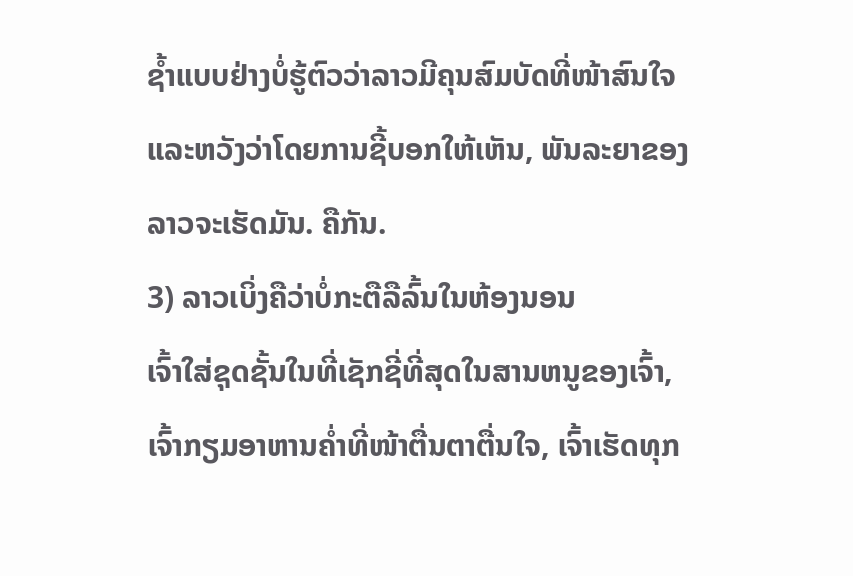ຊໍ້າແບບຢ່າງບໍ່ຮູ້ຕົວວ່າລາວມີຄຸນສົມບັດທີ່ໜ້າສົນໃຈ ແລະຫວັງວ່າໂດຍການຊີ້ບອກໃຫ້ເຫັນ, ພັນລະຍາຂອງລາວຈະເຮັດມັນ. ຄືກັນ.
3) ລາວເບິ່ງຄືວ່າບໍ່ກະຕືລືລົ້ນໃນຫ້ອງນອນ
ເຈົ້າໃສ່ຊຸດຊັ້ນໃນທີ່ເຊັກຊີ່ທີ່ສຸດໃນສານຫນູຂອງເຈົ້າ, ເຈົ້າກຽມອາຫານຄ່ຳທີ່ໜ້າຕື່ນຕາຕື່ນໃຈ, ເຈົ້າເຮັດທຸກ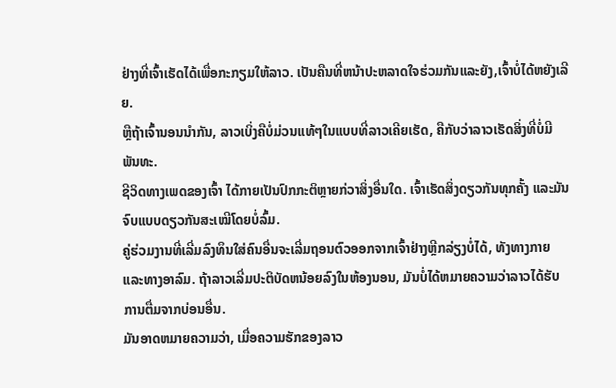ຢ່າງທີ່ເຈົ້າເຮັດໄດ້ເພື່ອກະກຽມໃຫ້ລາວ. ເປັນຄືນທີ່ຫນ້າປະຫລາດໃຈຮ່ວມກັນແລະຍັງ,ເຈົ້າບໍ່ໄດ້ຫຍັງເລີຍ.
ຫຼືຖ້າເຈົ້ານອນນຳກັນ, ລາວເບິ່ງຄືບໍ່ມ່ວນແທ້ໆໃນແບບທີ່ລາວເຄີຍເຮັດ, ຄືກັບວ່າລາວເຮັດສິ່ງທີ່ບໍ່ມີພັນທະ.
ຊີວິດທາງເພດຂອງເຈົ້າ ໄດ້ກາຍເປັນປົກກະຕິຫຼາຍກ່ວາສິ່ງອື່ນໃດ. ເຈົ້າເຮັດສິ່ງດຽວກັນທຸກຄັ້ງ ແລະມັນຈົບແບບດຽວກັນສະເໝີໂດຍບໍ່ລົ້ມ.
ຄູ່ຮ່ວມງານທີ່ເລີ່ມລົງທຶນໃສ່ຄົນອື່ນຈະເລີ່ມຖອນຕົວອອກຈາກເຈົ້າຢ່າງຫຼີກລ່ຽງບໍ່ໄດ້, ທັງທາງກາຍ ແລະທາງອາລົມ. ຖ້າລາວເລີ່ມປະຕິບັດຫນ້ອຍລົງໃນຫ້ອງນອນ, ມັນບໍ່ໄດ້ຫມາຍຄວາມວ່າລາວໄດ້ຮັບການຕື່ມຈາກບ່ອນອື່ນ.
ມັນອາດຫມາຍຄວາມວ່າ, ເມື່ອຄວາມຮັກຂອງລາວ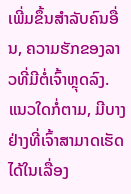ເພີ່ມຂຶ້ນສໍາລັບຄົນອື່ນ, ຄວາມຮັກຂອງລາວທີ່ມີຕໍ່ເຈົ້າຫຼຸດລົງ.
ແນວໃດກໍ່ຕາມ, ມີບາງຢ່າງທີ່ເຈົ້າສາມາດເຮັດໄດ້ໃນເລື່ອງ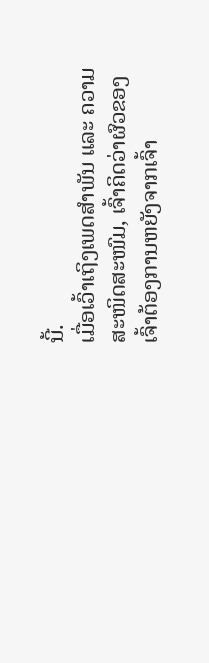ນີ້.
ເມື່ອເວົ້າເຖິງເພດສຳພັນ ແລະ ຄວາມສະໜິດສະໜົມ, ເຈົ້າຄິດວ່າຜົວຂອງເຈົ້າຕ້ອງການຫຍັງຈາກເຈົ້າ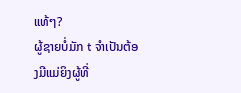ແທ້ໆ?
ຜູ້ຊາຍບໍ່ມັກ t ຈໍາເປັນຕ້ອງມີແມ່ຍິງຜູ້ທີ່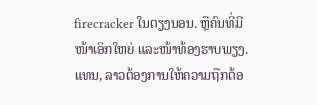firecracker ໃນຕຽງນອນ. ຫຼືຄົນທີ່ມີໜ້າເອິກໃຫຍ່ ແລະໜ້າທ້ອງຮາບພຽງ.
ແທນ, ລາວຕ້ອງການໃຫ້ຄວາມຖືກຕ້ອ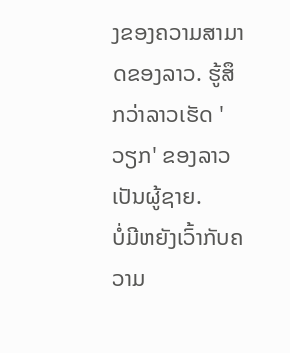ງຂອງຄວາມສາມາດຂອງລາວ. ຮູ້ສຶກວ່າລາວເຮັດ 'ວຽກ' ຂອງລາວເປັນຜູ້ຊາຍ.
ບໍ່ມີຫຍັງເວົ້າກັບຄວາມ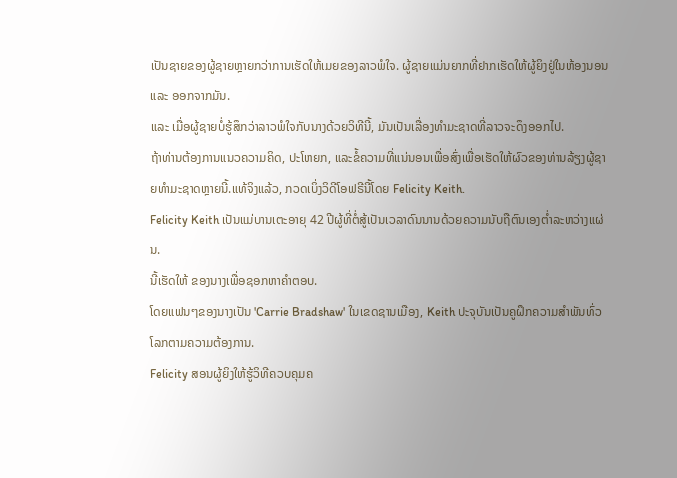ເປັນຊາຍຂອງຜູ້ຊາຍຫຼາຍກວ່າການເຮັດໃຫ້ເມຍຂອງລາວພໍໃຈ. ຜູ້ຊາຍແມ່ນຍາກທີ່ຢາກເຮັດໃຫ້ຜູ້ຍິງຢູ່ໃນຫ້ອງນອນ ແລະ ອອກຈາກມັນ.
ແລະ ເມື່ອຜູ້ຊາຍບໍ່ຮູ້ສຶກວ່າລາວພໍໃຈກັບນາງດ້ວຍວິທີນີ້, ມັນເປັນເລື່ອງທໍາມະຊາດທີ່ລາວຈະດຶງອອກໄປ.
ຖ້າທ່ານຕ້ອງການແນວຄວາມຄິດ, ປະໂຫຍກ, ແລະຂໍ້ຄວາມທີ່ແນ່ນອນເພື່ອສົ່ງເພື່ອເຮັດໃຫ້ຜົວຂອງທ່ານລ້ຽງຜູ້ຊາຍທໍາມະຊາດຫຼາຍນີ້.ແທ້ຈິງແລ້ວ, ກວດເບິ່ງວິດີໂອຟຣີນີ້ໂດຍ Felicity Keith.
Felicity Keith ເປັນແມ່ບານເຕະອາຍຸ 42 ປີຜູ້ທີ່ຕໍ່ສູ້ເປັນເວລາດົນນານດ້ວຍຄວາມນັບຖືຕົນເອງຕໍ່າລະຫວ່າງແຜ່ນ.
ນີ້ເຮັດໃຫ້ ຂອງນາງເພື່ອຊອກຫາຄໍາຕອບ.
ໂດຍແຟນໆຂອງນາງເປັນ 'Carrie Bradshaw' ໃນເຂດຊານເມືອງ, Keith ປະຈຸບັນເປັນຄູຝຶກຄວາມສຳພັນທົ່ວໂລກຕາມຄວາມຕ້ອງການ.
Felicity ສອນຜູ້ຍິງໃຫ້ຮູ້ວິທີຄວບຄຸມຄ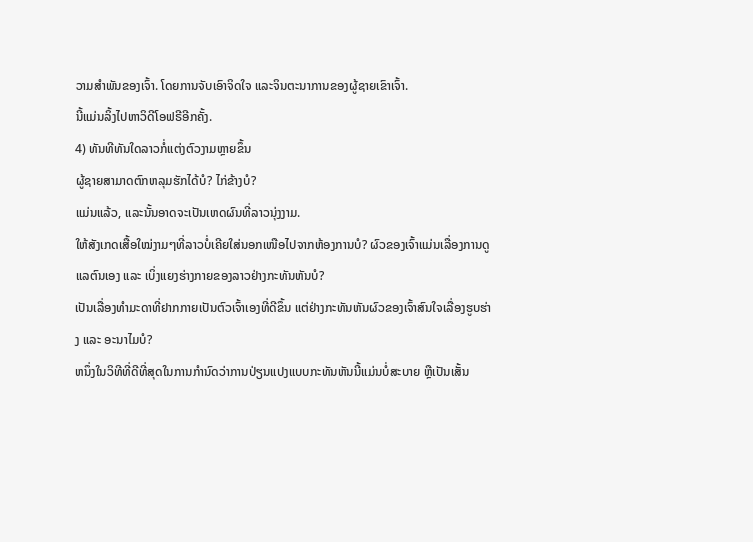ວາມສຳພັນຂອງເຈົ້າ. ໂດຍການຈັບເອົາຈິດໃຈ ແລະຈິນຕະນາການຂອງຜູ້ຊາຍເຂົາເຈົ້າ.
ນີ້ແມ່ນລິ້ງໄປຫາວິດີໂອຟຣີອີກຄັ້ງ.
4) ທັນທີທັນໃດລາວກໍ່ແຕ່ງຕົວງາມຫຼາຍຂຶ້ນ
ຜູ້ຊາຍສາມາດຕົກຫລຸມຮັກໄດ້ບໍ? ໄກ່ຂ້າງບໍ?
ແມ່ນແລ້ວ, ແລະນັ້ນອາດຈະເປັນເຫດຜົນທີ່ລາວນຸ່ງງາມ.
ໃຫ້ສັງເກດເສື້ອໃໝ່ງາມໆທີ່ລາວບໍ່ເຄີຍໃສ່ນອກເໜືອໄປຈາກຫ້ອງການບໍ? ຜົວຂອງເຈົ້າແມ່ນເລື່ອງການດູແລຕົນເອງ ແລະ ເບິ່ງແຍງຮ່າງກາຍຂອງລາວຢ່າງກະທັນຫັນບໍ?
ເປັນເລື່ອງທຳມະດາທີ່ຢາກກາຍເປັນຕົວເຈົ້າເອງທີ່ດີຂຶ້ນ ແຕ່ຢ່າງກະທັນຫັນຜົວຂອງເຈົ້າສົນໃຈເລື່ອງຮູບຮ່າງ ແລະ ອະນາໄມບໍ?
ຫນຶ່ງໃນວິທີທີ່ດີທີ່ສຸດໃນການກໍານົດວ່າການປ່ຽນແປງແບບກະທັນຫັນນີ້ແມ່ນບໍ່ສະບາຍ ຫຼືເປັນເສັ້ນ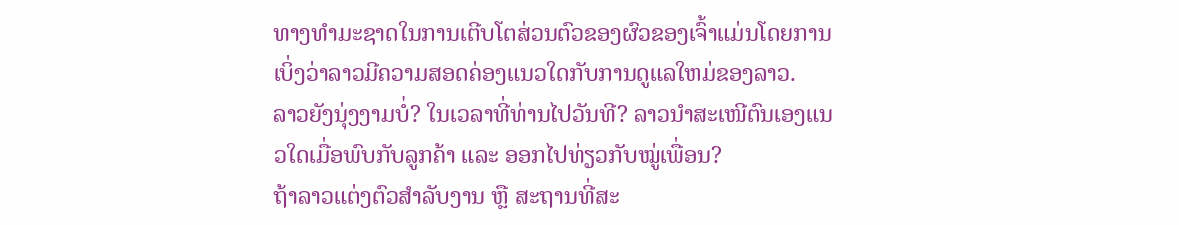ທາງທໍາມະຊາດໃນການເຕີບໂຕສ່ວນຕົວຂອງຜົວຂອງເຈົ້າແມ່ນໂດຍການເບິ່ງວ່າລາວມີຄວາມສອດຄ່ອງແນວໃດກັບການດູແລໃຫມ່ຂອງລາວ.
ລາວຍັງນຸ່ງງາມບໍ່? ໃນເວລາທີ່ທ່ານໄປວັນທີ? ລາວນຳສະເໜີຕົນເອງແນວໃດເມື່ອພົບກັບລູກຄ້າ ແລະ ອອກໄປທ່ຽວກັບໝູ່ເພື່ອນ?
ຖ້າລາວແຕ່ງຕົວສຳລັບງານ ຫຼື ສະຖານທີ່ສະ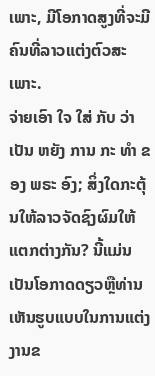ເພາະ, ມີໂອກາດສູງທີ່ຈະມີຄົນທີ່ລາວແຕ່ງຕົວສະເພາະ.
ຈ່າຍເອົາ ໃຈ ໃສ່ ກັບ ວ່າ ເປັນ ຫຍັງ ການ ກະ ທໍາ ຂອງ ພຣະ ອົງ; ສິ່ງໃດກະຕຸ້ນໃຫ້ລາວຈັດຊົງຜົມໃຫ້ແຕກຕ່າງກັນ? ນີ້ແມ່ນເປັນໂອກາດດຽວຫຼືທ່ານເຫັນຮູບແບບໃນການແຕ່ງງານຂ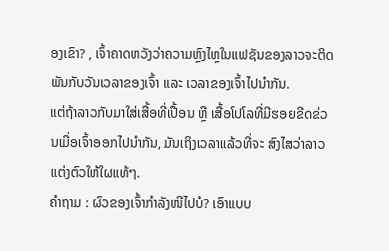ອງເຂົາ? , ເຈົ້າຄາດຫວັງວ່າຄວາມຫຼົງໄຫຼໃນແຟຊັນຂອງລາວຈະຕິດພັນກັບວັນເວລາຂອງເຈົ້າ ແລະ ເວລາຂອງເຈົ້າໄປນຳກັນ.
ແຕ່ຖ້າລາວກັບມາໃສ່ເສື້ອທີ່ເປື້ອນ ຫຼື ເສື້ອໂປໂລທີ່ມີຮອຍຂີດຂ່ວນເມື່ອເຈົ້າອອກໄປນຳກັນ, ມັນເຖິງເວລາແລ້ວທີ່ຈະ ສົງໄສວ່າລາວແຕ່ງຕົວໃຫ້ໃຜແທ້ໆ.
ຄຳຖາມ : ຜົວຂອງເຈົ້າກຳລັງໜີໄປບໍ? ເອົາແບບ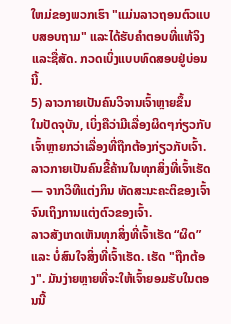ໃຫມ່ຂອງພວກເຮົາ "ແມ່ນລາວຖອນຕົວແບບສອບຖາມ" ແລະໄດ້ຮັບຄໍາຕອບທີ່ແທ້ຈິງແລະຊື່ສັດ. ກວດເບິ່ງແບບທົດສອບຢູ່ບ່ອນນີ້.
5) ລາວກາຍເປັນຄົນວິຈານເຈົ້າຫຼາຍຂຶ້ນ
ໃນປັດຈຸບັນ, ເບິ່ງຄືວ່າມີເລື່ອງຜິດໆກ່ຽວກັບເຈົ້າຫຼາຍກວ່າເລື່ອງທີ່ຖືກຕ້ອງກ່ຽວກັບເຈົ້າ.
ລາວກາຍເປັນຄົນຂີ້ຄ້ານໃນທຸກສິ່ງທີ່ເຈົ້າເຮັດ — ຈາກວິທີແຕ່ງກິນ ທັດສະນະຄະຕິຂອງເຈົ້າ ຈົນເຖິງການແຕ່ງຕົວຂອງເຈົ້າ.
ລາວສັງເກດເຫັນທຸກສິ່ງທີ່ເຈົ້າເຮັດ “ຜິດ” ແລະ ບໍ່ສົນໃຈສິ່ງທີ່ເຈົ້າເຮັດ. ເຮັດ "ຖືກຕ້ອງ". ມັນງ່າຍຫຼາຍທີ່ຈະໃຫ້ເຈົ້າຍອມຮັບໃນຕອນນີ້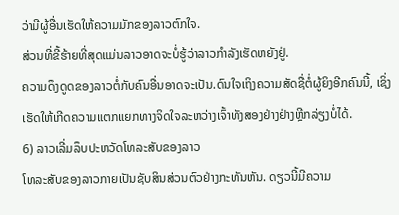ວ່າມີຜູ້ອື່ນເຮັດໃຫ້ຄວາມມັກຂອງລາວຕົກໃຈ.
ສ່ວນທີ່ຂີ້ຮ້າຍທີ່ສຸດແມ່ນລາວອາດຈະບໍ່ຮູ້ວ່າລາວກຳລັງເຮັດຫຍັງຢູ່.
ຄວາມດຶງດູດຂອງລາວຕໍ່ກັບຄົນອື່ນອາດຈະເປັນ.ດົນໃຈເຖິງຄວາມສັດຊື່ຕໍ່ຜູ້ຍິງອີກຄົນນີ້, ເຊິ່ງເຮັດໃຫ້ເກີດຄວາມແຕກແຍກທາງຈິດໃຈລະຫວ່າງເຈົ້າທັງສອງຢ່າງຢ່າງຫຼີກລ່ຽງບໍ່ໄດ້.
6) ລາວເລີ່ມລຶບປະຫວັດໂທລະສັບຂອງລາວ
ໂທລະສັບຂອງລາວກາຍເປັນຊັບສິນສ່ວນຕົວຢ່າງກະທັນຫັນ. ດຽວນີ້ມີຄວາມ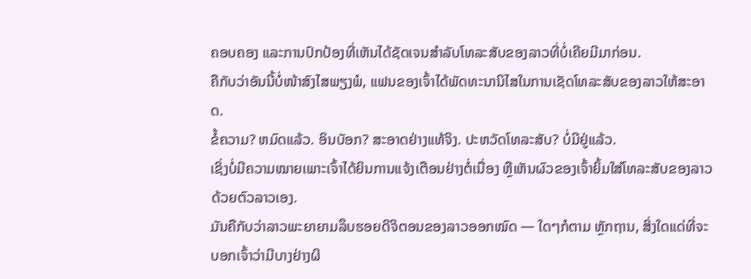ຄອບຄອງ ແລະການປົກປ້ອງທີ່ເຫັນໄດ້ຊັດເຈນສຳລັບໂທລະສັບຂອງລາວທີ່ບໍ່ເຄີຍມີມາກ່ອນ.
ຄືກັບວ່າອັນນີ້ບໍ່ໜ້າສົງໄສພຽງພໍ, ແຟນຂອງເຈົ້າໄດ້ພັດທະນານິໄສໃນການເຊັດໂທລະສັບຂອງລາວໃຫ້ສະອາດ.
ຂໍ້ຄວາມ? ຫມົດແລ້ວ. ອິນບັອກ? ສະອາດຢ່າງແທ້ຈິງ. ປະຫວັດໂທລະສັບ? ບໍ່ມີຢູ່ແລ້ວ.
ເຊິ່ງບໍ່ມີຄວາມໝາຍເພາະເຈົ້າໄດ້ຍິນການແຈ້ງເຕືອນຢ່າງຕໍ່ເນື່ອງ ຫຼືເຫັນຜົວຂອງເຈົ້າຍິ້ມໃສ່ໂທລະສັບຂອງລາວດ້ວຍຕົວລາວເອງ.
ມັນຄືກັບວ່າລາວພະຍາຍາມລຶບຮອຍດິຈິຕອນຂອງລາວອອກໝົດ — ໃດໆກໍຕາມ ຫຼັກຖານ, ສິ່ງໃດແດ່ທີ່ຈະບອກເຈົ້າວ່າມີບາງຢ່າງຜິ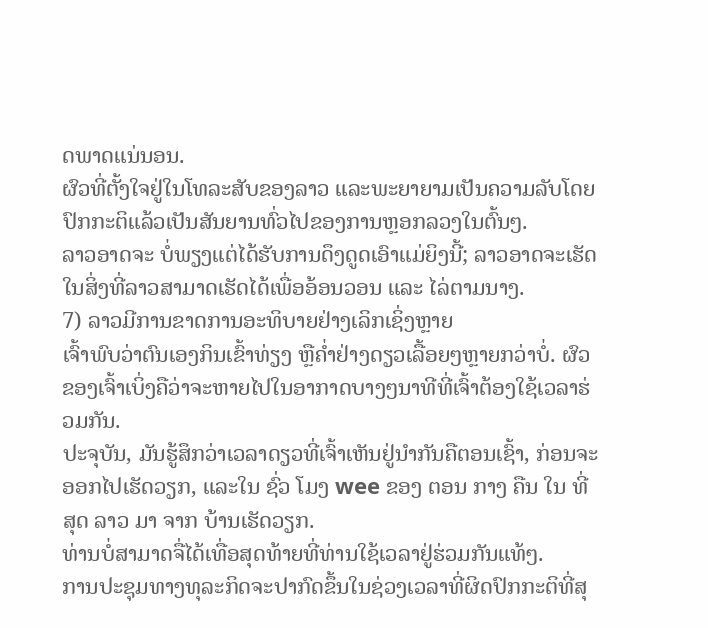ດພາດແນ່ນອນ.
ຜົວທີ່ຕັ້ງໃຈຢູ່ໃນໂທລະສັບຂອງລາວ ແລະພະຍາຍາມເປັນຄວາມລັບໂດຍປົກກະຕິແລ້ວເປັນສັນຍານທົ່ວໄປຂອງການຫຼອກລວງໃນຕົ້ນໆ.
ລາວອາດຈະ ບໍ່ພຽງແຕ່ໄດ້ຮັບການດຶງດູດເອົາແມ່ຍິງນີ້; ລາວອາດຈະເຮັດໃນສິ່ງທີ່ລາວສາມາດເຮັດໄດ້ເພື່ອອ້ອນວອນ ແລະ ໄລ່ຕາມນາງ.
7) ລາວມີການຂາດການອະທິບາຍຢ່າງເລິກເຊິ່ງຫຼາຍ
ເຈົ້າພົບວ່າຕົນເອງກິນເຂົ້າທ່ຽງ ຫຼືຄ່ຳຢ່າງດຽວເລື້ອຍໆຫຼາຍກວ່າບໍ່. ຜົວຂອງເຈົ້າເບິ່ງຄືວ່າຈະຫາຍໄປໃນອາກາດບາງໆນາທີທີ່ເຈົ້າຕ້ອງໃຊ້ເວລາຮ່ວມກັນ.
ປະຈຸບັນ, ມັນຮູ້ສຶກວ່າເວລາດຽວທີ່ເຈົ້າເຫັນຢູ່ນຳກັນຄືຕອນເຊົ້າ, ກ່ອນຈະອອກໄປເຮັດວຽກ, ແລະໃນ ຊົ່ວ ໂມງ wee ຂອງ ຕອນ ກາງ ຄືນ ໃນ ທີ່ ສຸດ ລາວ ມາ ຈາກ ບ້ານເຮັດວຽກ.
ທ່ານບໍ່ສາມາດຈື່ໄດ້ເທື່ອສຸດທ້າຍທີ່ທ່ານໃຊ້ເວລາຢູ່ຮ່ວມກັນແທ້ໆ.
ການປະຊຸມທາງທຸລະກິດຈະປາກົດຂຶ້ນໃນຊ່ວງເວລາທີ່ຜິດປົກກະຕິທີ່ສຸ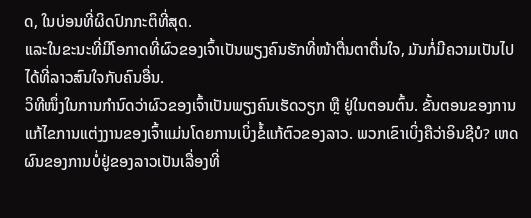ດ, ໃນບ່ອນທີ່ຜິດປົກກະຕິທີ່ສຸດ.
ແລະໃນຂະນະທີ່ມີໂອກາດທີ່ຜົວຂອງເຈົ້າເປັນພຽງຄົນຮັກທີ່ໜ້າຕື່ນຕາຕື່ນໃຈ, ມັນກໍ່ມີຄວາມເປັນໄປໄດ້ທີ່ລາວສົນໃຈກັບຄົນອື່ນ.
ວິທີໜຶ່ງໃນການກຳນົດວ່າຜົວຂອງເຈົ້າເປັນພຽງຄົນເຮັດວຽກ ຫຼື ຢູ່ໃນຕອນຕົ້ນ. ຂັ້ນຕອນຂອງການແກ້ໄຂການແຕ່ງງານຂອງເຈົ້າແມ່ນໂດຍການເບິ່ງຂໍ້ແກ້ຕົວຂອງລາວ. ພວກເຂົາເບິ່ງຄືວ່າອິນຊີບໍ? ເຫດຜົນຂອງການບໍ່ຢູ່ຂອງລາວເປັນເລື່ອງທີ່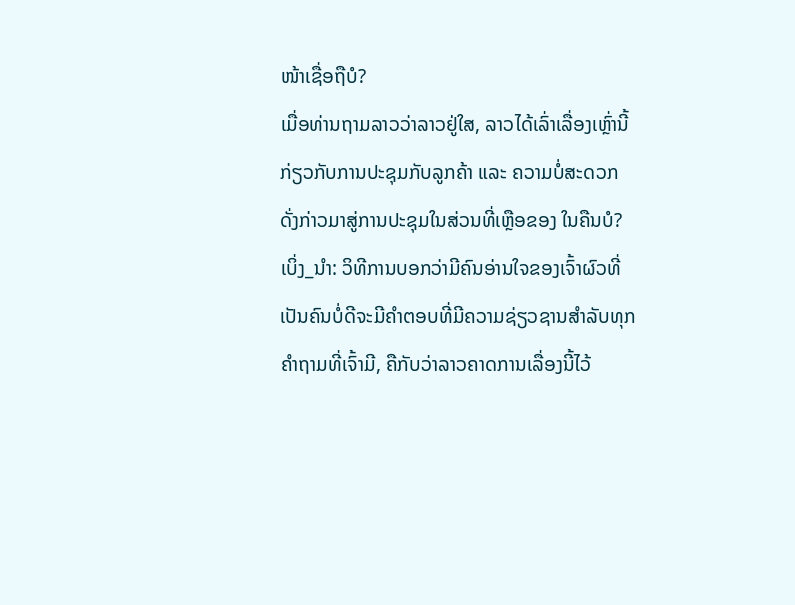ໜ້າເຊື່ອຖືບໍ?
ເມື່ອທ່ານຖາມລາວວ່າລາວຢູ່ໃສ, ລາວໄດ້ເລົ່າເລື່ອງເຫຼົ່ານີ້ກ່ຽວກັບການປະຊຸມກັບລູກຄ້າ ແລະ ຄວາມບໍ່ສະດວກດັ່ງກ່າວມາສູ່ການປະຊຸມໃນສ່ວນທີ່ເຫຼືອຂອງ ໃນຄືນບໍ?
ເບິ່ງ_ນຳ: ວິທີການບອກວ່າມີຄົນອ່ານໃຈຂອງເຈົ້າຜົວທີ່ເປັນຄົນບໍ່ດີຈະມີຄຳຕອບທີ່ມີຄວາມຊ່ຽວຊານສຳລັບທຸກຄຳຖາມທີ່ເຈົ້າມີ, ຄືກັບວ່າລາວຄາດການເລື່ອງນີ້ໄວ້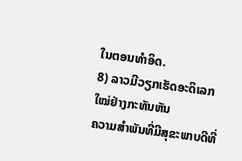ໃນຕອນທຳອິດ.
8) ລາວມີວຽກເຮັດອະດິເລກໃໝ່ຢ່າງກະທັນຫັນ
ຄວາມສຳພັນທີ່ມີສຸຂະພາບດີທີ່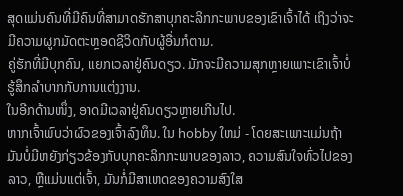ສຸດແມ່ນຄົນທີ່ມີຄົນທີ່ສາມາດຮັກສາບຸກຄະລິກກະພາບຂອງເຂົາເຈົ້າໄດ້ ເຖິງວ່າຈະມີຄວາມຜູກມັດຕະຫຼອດຊີວິດກັບຜູ້ອື່ນກໍຕາມ.
ຄູ່ຮັກທີ່ມີບຸກຄົນ, ແຍກເວລາຢູ່ຄົນດຽວ. ມັກຈະມີຄວາມສຸກຫຼາຍເພາະເຂົາເຈົ້າບໍ່ຮູ້ສຶກລຳບາກກັບການແຕ່ງງານ.
ໃນອີກດ້ານໜຶ່ງ, ອາດມີເວລາຢູ່ຄົນດຽວຫຼາຍເກີນໄປ.
ຫາກເຈົ້າພົບວ່າຜົວຂອງເຈົ້າລົງທຶນ. ໃນ hobby ໃຫມ່ - ໂດຍສະເພາະແມ່ນຖ້າມັນບໍ່ມີຫຍັງກ່ຽວຂ້ອງກັບບຸກຄະລິກກະພາບຂອງລາວ, ຄວາມສົນໃຈທົ່ວໄປຂອງລາວ, ຫຼືແມ່ນແຕ່ເຈົ້າ, ມັນກໍ່ມີສາເຫດຂອງຄວາມສົງໃສ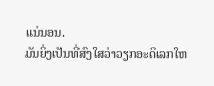ແນ່ນອນ.
ມັນຍິ່ງເປັນທີ່ສົງໃສວ່າວຽກອະດິເລກໃຫ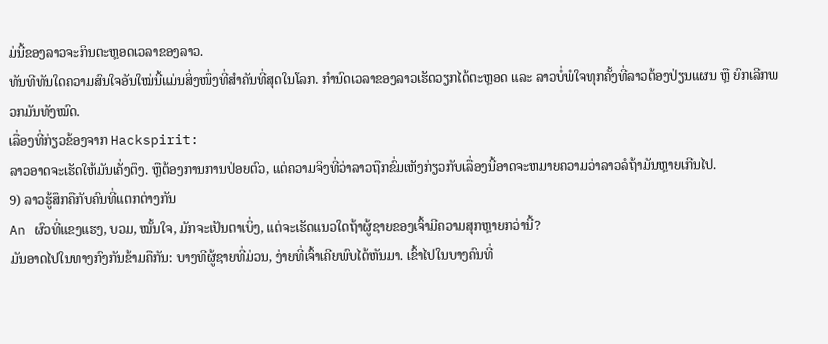ມ່ນີ້ຂອງລາວຈະກິນຕະຫຼອດເວລາຂອງລາວ.
ທັນທີທັນໃດຄວາມສົນໃຈອັນໃໝ່ນີ້ແມ່ນສິ່ງໜຶ່ງທີ່ສຳຄັນທີ່ສຸດໃນໂລກ. ກຳນົດເວລາຂອງລາວເຮັດວຽກໄດ້ຕະຫຼອດ ແລະ ລາວບໍ່ພໍໃຈທຸກຄັ້ງທີ່ລາວຕ້ອງປ່ຽນແຜນ ຫຼື ຍົກເລີກພວກມັນທັງໝົດ.
ເລື່ອງທີ່ກ່ຽວຂ້ອງຈາກ Hackspirit:
ລາວອາດຈະເຮັດໃຫ້ມັນເຄັ່ງຕຶງ. ຫຼືຕ້ອງການການປ່ອຍຕົວ, ແຕ່ຄວາມຈິງທີ່ວ່າລາວຖືກຂົ່ມເຫັງກ່ຽວກັບເລື່ອງນີ້ອາດຈະຫມາຍຄວາມວ່າລາວລໍຖ້າມັນຫຼາຍເກີນໄປ.
9) ລາວຮູ້ສຶກຄືກັບຄົນທີ່ແຕກຕ່າງກັນ
An ຜົວທີ່ແຂງແຮງ, ບວມ, ໝັ້ນໃຈ, ມັກຈະເປັນຕາເບິ່ງ, ແຕ່ຈະເຮັດແນວໃດຖ້າຜູ້ຊາຍຂອງເຈົ້າມີຄວາມສຸກຫຼາຍກວ່ານີ້?
ມັນອາດໄປໃນທາງກົງກັນຂ້າມຄືກັນ: ບາງທີຜູ້ຊາຍທີ່ມ່ວນ, ງ່າຍທີ່ເຈົ້າເຄີຍພົບໄດ້ຫັນມາ. ເຂົ້າໄປໃນບາງຄົນທີ່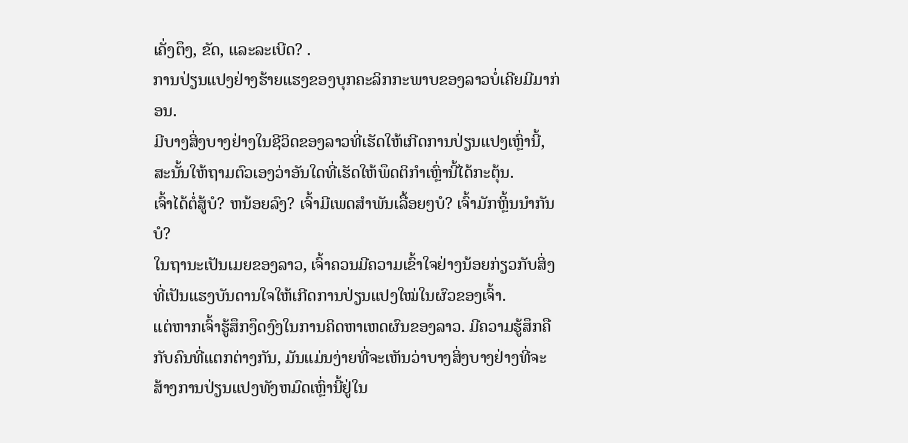ເຄັ່ງຕຶງ, ຂັດ, ແລະລະເບີດ? .
ການປ່ຽນແປງຢ່າງຮ້າຍແຮງຂອງບຸກຄະລິກກະພາບຂອງລາວບໍ່ເຄີຍມີມາກ່ອນ.
ມີບາງສິ່ງບາງຢ່າງໃນຊີວິດຂອງລາວທີ່ເຮັດໃຫ້ເກີດການປ່ຽນແປງເຫຼົ່ານີ້, ສະນັ້ນໃຫ້ຖາມຕົວເອງວ່າອັນໃດທີ່ເຮັດໃຫ້ພຶດຕິກຳເຫຼົ່ານີ້ໄດ້ກະຕຸ້ນ.
ເຈົ້າໄດ້ຕໍ່ສູ້ບໍ? ຫນ້ອຍລົງ? ເຈົ້າມີເພດສໍາພັນເລື້ອຍໆບໍ? ເຈົ້າມັກຫຼິ້ນນຳກັນບໍ?
ໃນຖານະເປັນເມຍຂອງລາວ, ເຈົ້າຄວນມີຄວາມເຂົ້າໃຈຢ່າງນ້ອຍກ່ຽວກັບສິ່ງທີ່ເປັນແຮງບັນດານໃຈໃຫ້ເກີດການປ່ຽນແປງໃໝ່ໃນຜົວຂອງເຈົ້າ.
ແຕ່ຫາກເຈົ້າຮູ້ສຶກງຶດງົງໃນການຄິດຫາເຫດຜົນຂອງລາວ. ມີຄວາມຮູ້ສຶກຄືກັບຄົນທີ່ແຕກຕ່າງກັນ, ມັນແມ່ນງ່າຍທີ່ຈະເຫັນວ່າບາງສິ່ງບາງຢ່າງທີ່ຈະສ້າງການປ່ຽນແປງທັງຫມົດເຫຼົ່ານີ້ຢູ່ໃນ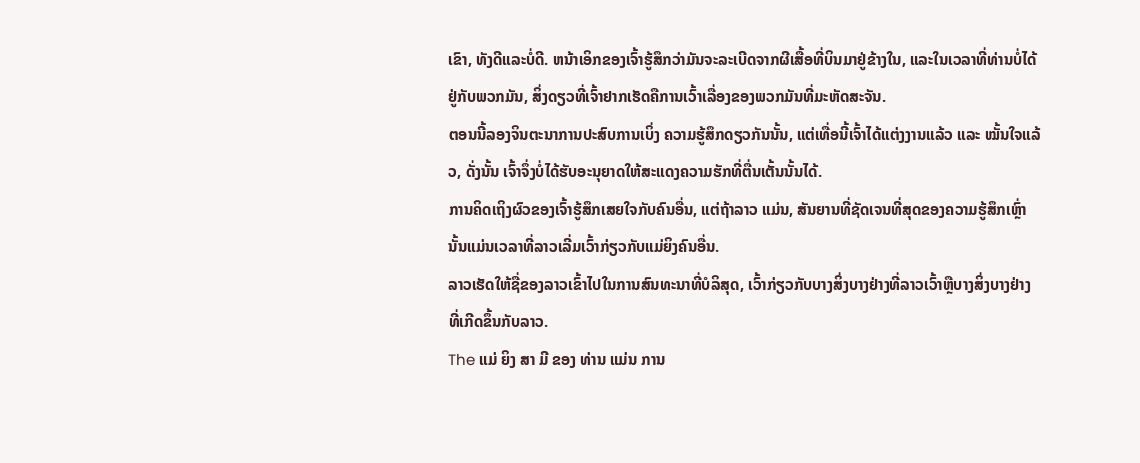ເຂົາ, ທັງດີແລະບໍ່ດີ. ຫນ້າເອິກຂອງເຈົ້າຮູ້ສຶກວ່າມັນຈະລະເບີດຈາກຜີເສື້ອທີ່ບິນມາຢູ່ຂ້າງໃນ, ແລະໃນເວລາທີ່ທ່ານບໍ່ໄດ້ຢູ່ກັບພວກມັນ, ສິ່ງດຽວທີ່ເຈົ້າຢາກເຮັດຄືການເວົ້າເລື່ອງຂອງພວກມັນທີ່ມະຫັດສະຈັນ.
ຕອນນີ້ລອງຈິນຕະນາການປະສົບການເບິ່ງ ຄວາມຮູ້ສຶກດຽວກັນນັ້ນ, ແຕ່ເທື່ອນີ້ເຈົ້າໄດ້ແຕ່ງງານແລ້ວ ແລະ ໝັ້ນໃຈແລ້ວ, ດັ່ງນັ້ນ ເຈົ້າຈຶ່ງບໍ່ໄດ້ຮັບອະນຸຍາດໃຫ້ສະແດງຄວາມຮັກທີ່ຕື່ນເຕັ້ນນັ້ນໄດ້.
ການຄິດເຖິງຜົວຂອງເຈົ້າຮູ້ສຶກເສຍໃຈກັບຄົນອື່ນ, ແຕ່ຖ້າລາວ ແມ່ນ, ສັນຍານທີ່ຊັດເຈນທີ່ສຸດຂອງຄວາມຮູ້ສຶກເຫຼົ່ານັ້ນແມ່ນເວລາທີ່ລາວເລີ່ມເວົ້າກ່ຽວກັບແມ່ຍິງຄົນອື່ນ.
ລາວເຮັດໃຫ້ຊື່ຂອງລາວເຂົ້າໄປໃນການສົນທະນາທີ່ບໍລິສຸດ, ເວົ້າກ່ຽວກັບບາງສິ່ງບາງຢ່າງທີ່ລາວເວົ້າຫຼືບາງສິ່ງບາງຢ່າງທີ່ເກີດຂຶ້ນກັບລາວ.
The ແມ່ ຍິງ ສາ ມີ ຂອງ ທ່ານ ແມ່ນ ການ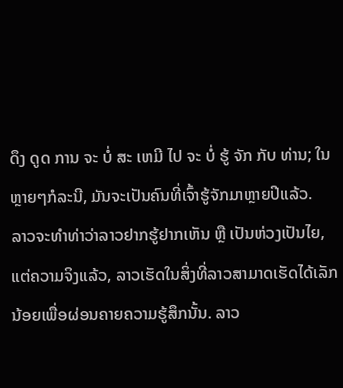ດຶງ ດູດ ການ ຈະ ບໍ່ ສະ ເຫມີ ໄປ ຈະ ບໍ່ ຮູ້ ຈັກ ກັບ ທ່ານ; ໃນຫຼາຍໆກໍລະນີ, ມັນຈະເປັນຄົນທີ່ເຈົ້າຮູ້ຈັກມາຫຼາຍປີແລ້ວ.
ລາວຈະທຳທ່າວ່າລາວຢາກຮູ້ຢາກເຫັນ ຫຼື ເປັນຫ່ວງເປັນໄຍ, ແຕ່ຄວາມຈິງແລ້ວ, ລາວເຮັດໃນສິ່ງທີ່ລາວສາມາດເຮັດໄດ້ເລັກນ້ອຍເພື່ອຜ່ອນຄາຍຄວາມຮູ້ສຶກນັ້ນ. ລາວ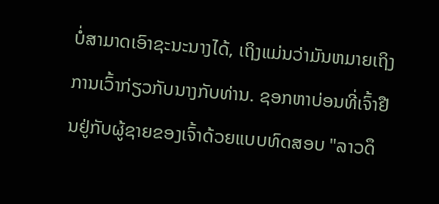ບໍ່ສາມາດເອົາຊະນະນາງໄດ້, ເຖິງແມ່ນວ່າມັນຫມາຍເຖິງການເວົ້າກ່ຽວກັບນາງກັບທ່ານ. ຊອກຫາບ່ອນທີ່ເຈົ້າຢືນຢູ່ກັບຜູ້ຊາຍຂອງເຈົ້າດ້ວຍແບບທົດສອບ "ລາວດຶ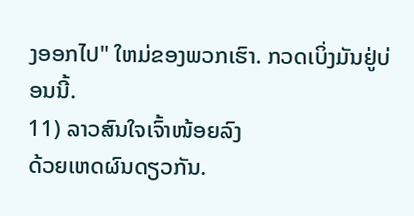ງອອກໄປ" ໃຫມ່ຂອງພວກເຮົາ. ກວດເບິ່ງມັນຢູ່ບ່ອນນີ້.
11) ລາວສົນໃຈເຈົ້າໜ້ອຍລົງ
ດ້ວຍເຫດຜົນດຽວກັນ.